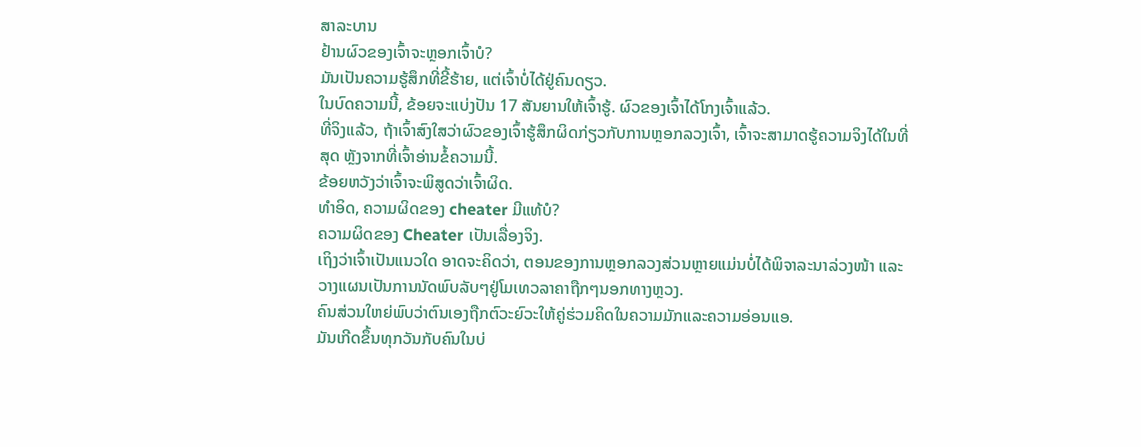ສາລະບານ
ຢ້ານຜົວຂອງເຈົ້າຈະຫຼອກເຈົ້າບໍ?
ມັນເປັນຄວາມຮູ້ສຶກທີ່ຂີ້ຮ້າຍ, ແຕ່ເຈົ້າບໍ່ໄດ້ຢູ່ຄົນດຽວ.
ໃນບົດຄວາມນີ້, ຂ້ອຍຈະແບ່ງປັນ 17 ສັນຍານໃຫ້ເຈົ້າຮູ້. ຜົວຂອງເຈົ້າໄດ້ໂກງເຈົ້າແລ້ວ.
ທີ່ຈິງແລ້ວ, ຖ້າເຈົ້າສົງໃສວ່າຜົວຂອງເຈົ້າຮູ້ສຶກຜິດກ່ຽວກັບການຫຼອກລວງເຈົ້າ, ເຈົ້າຈະສາມາດຮູ້ຄວາມຈິງໄດ້ໃນທີ່ສຸດ ຫຼັງຈາກທີ່ເຈົ້າອ່ານຂໍ້ຄວາມນີ້.
ຂ້ອຍຫວັງວ່າເຈົ້າຈະພິສູດວ່າເຈົ້າຜິດ.
ທຳອິດ, ຄວາມຜິດຂອງ cheater ມີແທ້ບໍ?
ຄວາມຜິດຂອງ Cheater ເປັນເລື່ອງຈິງ.
ເຖິງວ່າເຈົ້າເປັນແນວໃດ ອາດຈະຄິດວ່າ, ຕອນຂອງການຫຼອກລວງສ່ວນຫຼາຍແມ່ນບໍ່ໄດ້ພິຈາລະນາລ່ວງໜ້າ ແລະວາງແຜນເປັນການນັດພົບລັບໆຢູ່ໂມເທວລາຄາຖືກໆນອກທາງຫຼວງ.
ຄົນສ່ວນໃຫຍ່ພົບວ່າຕົນເອງຖືກຕົວະຍົວະໃຫ້ຄູ່ຮ່ວມຄິດໃນຄວາມມັກແລະຄວາມອ່ອນແອ.
ມັນເກີດຂຶ້ນທຸກວັນກັບຄົນໃນບ່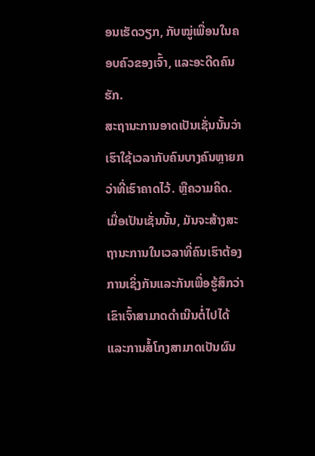ອນເຮັດວຽກ, ກັບໝູ່ເພື່ອນໃນຄອບຄົວຂອງເຈົ້າ, ແລະອະດີດຄົນຮັກ.
ສະຖານະການອາດເປັນເຊັ່ນນັ້ນວ່າ ເຮົາໃຊ້ເວລາກັບຄົນບາງຄົນຫຼາຍກວ່າທີ່ເຮົາຄາດໄວ້. ຫຼືຄວາມຄິດ.
ເມື່ອເປັນເຊັ່ນນັ້ນ, ມັນຈະສ້າງສະຖານະການໃນເວລາທີ່ຄົນເຮົາຕ້ອງການເຊິ່ງກັນແລະກັນເພື່ອຮູ້ສຶກວ່າເຂົາເຈົ້າສາມາດດໍາເນີນຕໍ່ໄປໄດ້ແລະການສໍ້ໂກງສາມາດເປັນຜົນ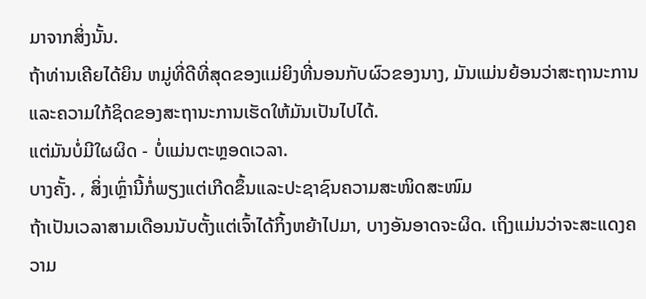ມາຈາກສິ່ງນັ້ນ.
ຖ້າທ່ານເຄີຍໄດ້ຍິນ ຫມູ່ທີ່ດີທີ່ສຸດຂອງແມ່ຍິງທີ່ນອນກັບຜົວຂອງນາງ, ມັນແມ່ນຍ້ອນວ່າສະຖານະການແລະຄວາມໃກ້ຊິດຂອງສະຖານະການເຮັດໃຫ້ມັນເປັນໄປໄດ້.
ແຕ່ມັນບໍ່ມີໃຜຜິດ - ບໍ່ແມ່ນຕະຫຼອດເວລາ.
ບາງຄັ້ງ. , ສິ່ງເຫຼົ່ານີ້ກໍ່ພຽງແຕ່ເກີດຂຶ້ນແລະປະຊາຊົນຄວາມສະໜິດສະໜົມ
ຖ້າເປັນເວລາສາມເດືອນນັບຕັ້ງແຕ່ເຈົ້າໄດ້ກິ້ງຫຍ້າໄປມາ, ບາງອັນອາດຈະຜິດ. ເຖິງແມ່ນວ່າຈະສະແດງຄວາມ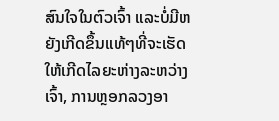ສົນໃຈໃນຕົວເຈົ້າ ແລະບໍ່ມີຫຍັງເກີດຂຶ້ນແທ້ໆທີ່ຈະເຮັດໃຫ້ເກີດໄລຍະຫ່າງລະຫວ່າງເຈົ້າ, ການຫຼອກລວງອາ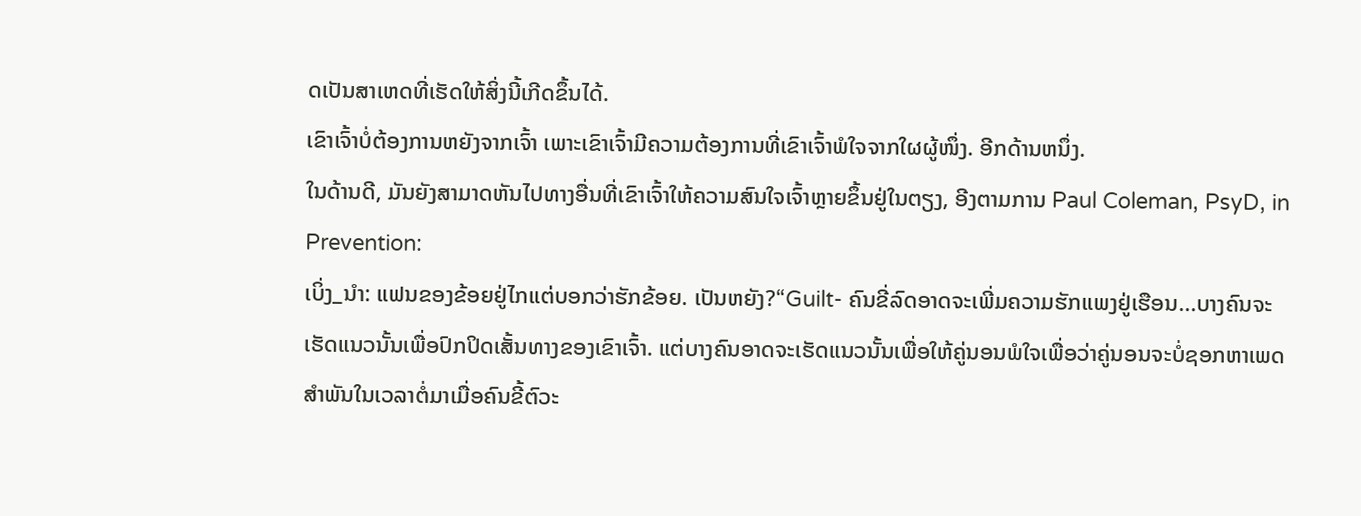ດເປັນສາເຫດທີ່ເຮັດໃຫ້ສິ່ງນີ້ເກີດຂຶ້ນໄດ້.
ເຂົາເຈົ້າບໍ່ຕ້ອງການຫຍັງຈາກເຈົ້າ ເພາະເຂົາເຈົ້າມີຄວາມຕ້ອງການທີ່ເຂົາເຈົ້າພໍໃຈຈາກໃຜຜູ້ໜຶ່ງ. ອີກດ້ານຫນຶ່ງ.
ໃນດ້ານດີ, ມັນຍັງສາມາດຫັນໄປທາງອື່ນທີ່ເຂົາເຈົ້າໃຫ້ຄວາມສົນໃຈເຈົ້າຫຼາຍຂຶ້ນຢູ່ໃນຕຽງ, ອີງຕາມການ Paul Coleman, PsyD, in Prevention:
ເບິ່ງ_ນຳ: ແຟນຂອງຂ້ອຍຢູ່ໄກແຕ່ບອກວ່າຮັກຂ້ອຍ. ເປັນຫຍັງ?“Guilt- ຄົນຂີ່ລົດອາດຈະເພີ່ມຄວາມຮັກແພງຢູ່ເຮືອນ...ບາງຄົນຈະເຮັດແນວນັ້ນເພື່ອປົກປິດເສັ້ນທາງຂອງເຂົາເຈົ້າ. ແຕ່ບາງຄົນອາດຈະເຮັດແນວນັ້ນເພື່ອໃຫ້ຄູ່ນອນພໍໃຈເພື່ອວ່າຄູ່ນອນຈະບໍ່ຊອກຫາເພດສໍາພັນໃນເວລາຕໍ່ມາເມື່ອຄົນຂີ້ຕົວະ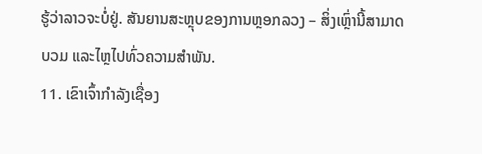ຮູ້ວ່າລາວຈະບໍ່ຢູ່. ສັນຍານສະຫຼຸບຂອງການຫຼອກລວງ – ສິ່ງເຫຼົ່ານີ້ສາມາດບວມ ແລະໄຫຼໄປທົ່ວຄວາມສຳພັນ.
11. ເຂົາເຈົ້າກຳລັງເຊື່ອງ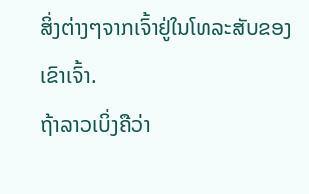ສິ່ງຕ່າງໆຈາກເຈົ້າຢູ່ໃນໂທລະສັບຂອງເຂົາເຈົ້າ.
ຖ້າລາວເບິ່ງຄືວ່າ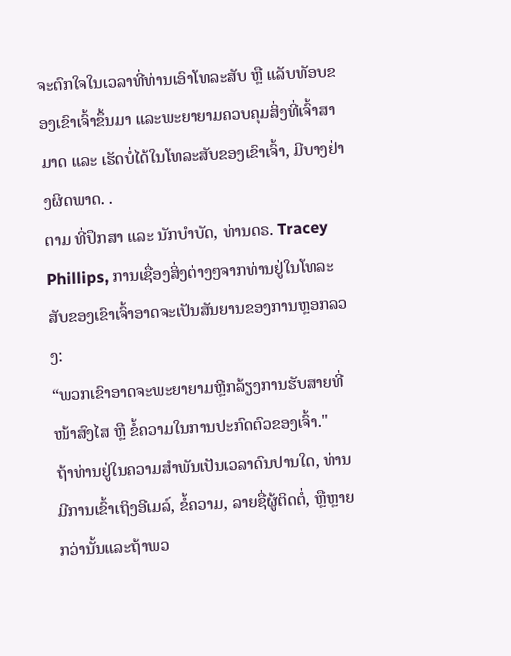ຈະຕົກໃຈໃນເວລາທີ່ທ່ານເອົາໂທລະສັບ ຫຼື ແລັບທັອບຂອງເຂົາເຈົ້າຂຶ້ນມາ ແລະພະຍາຍາມຄວບຄຸມສິ່ງທີ່ເຈົ້າສາມາດ ແລະ ເຮັດບໍ່ໄດ້ໃນໂທລະສັບຂອງເຂົາເຈົ້າ, ມີບາງຢ່າງຜິດພາດ. .
ຕາມ ທີ່ປຶກສາ ແລະ ນັກບຳບັດ, ທ່ານດຣ. Tracey Phillips, ການເຊື່ອງສິ່ງຕ່າງໆຈາກທ່ານຢູ່ໃນໂທລະສັບຂອງເຂົາເຈົ້າອາດຈະເປັນສັນຍານຂອງການຫຼອກລວງ:
“ພວກເຂົາອາດຈະພະຍາຍາມຫຼີກລ້ຽງການຮັບສາຍທີ່ໜ້າສົງໄສ ຫຼື ຂໍ້ຄວາມໃນການປະກົດຕົວຂອງເຈົ້າ."
ຖ້າທ່ານຢູ່ໃນຄວາມສໍາພັນເປັນເວລາດົນປານໃດ, ທ່ານມີການເຂົ້າເຖິງອີເມລ໌, ຂໍ້ຄວາມ, ລາຍຊື່ຜູ້ຕິດຕໍ່, ຫຼືຫຼາຍກວ່ານັ້ນແລະຖ້າພວ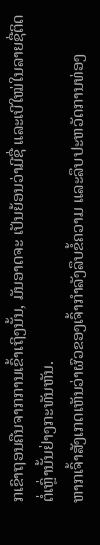ກເຂົາຖອນຄືນຈາກການເຂົ້າເຖິງນັ້ນ, ມັນອາດຈະ ເປັນຍ້ອນວ່າມີຊື່ ແລະເບີໃໝ່ໃນລາຍຊື່ຕິດຕໍ່ເຫຼົ່ານັ້ນຢ່າງກະທັນຫັນ.
ຫາກເຈົ້າສັງເກດເຫັນວ່າຜົວຂອງເຈົ້າກຳລັງລຶບຂໍ້ຄວາມ ແລະລຶບປະຫວັດການທ່ອງ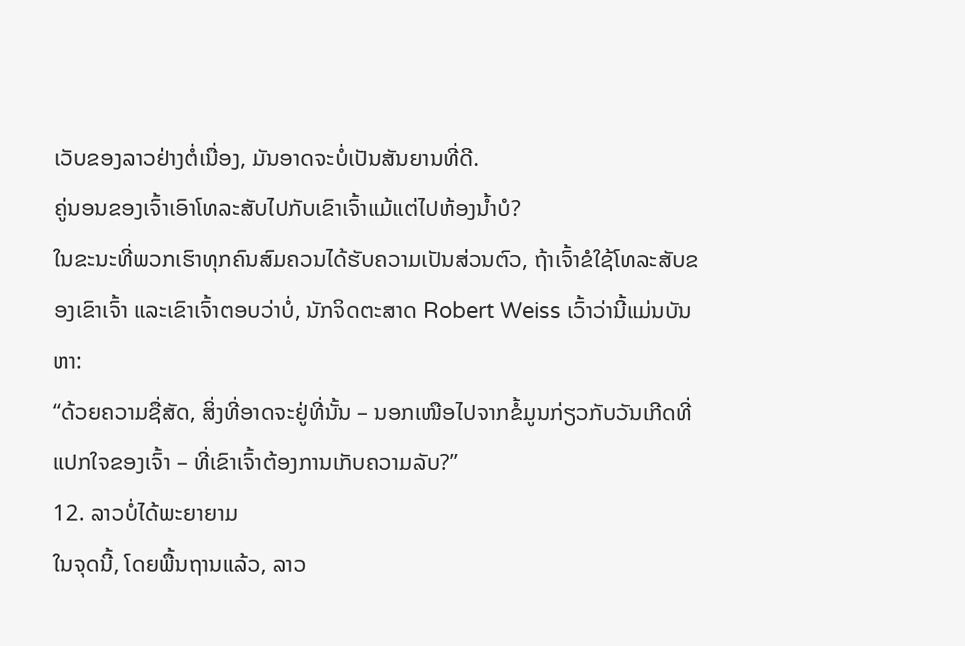ເວັບຂອງລາວຢ່າງຕໍ່ເນື່ອງ, ມັນອາດຈະບໍ່ເປັນສັນຍານທີ່ດີ.
ຄູ່ນອນຂອງເຈົ້າເອົາໂທລະສັບໄປກັບເຂົາເຈົ້າແມ້ແຕ່ໄປຫ້ອງນໍ້າບໍ?
ໃນຂະນະທີ່ພວກເຮົາທຸກຄົນສົມຄວນໄດ້ຮັບຄວາມເປັນສ່ວນຕົວ, ຖ້າເຈົ້າຂໍໃຊ້ໂທລະສັບຂອງເຂົາເຈົ້າ ແລະເຂົາເຈົ້າຕອບວ່າບໍ່, ນັກຈິດຕະສາດ Robert Weiss ເວົ້າວ່ານີ້ແມ່ນບັນຫາ:
“ດ້ວຍຄວາມຊື່ສັດ, ສິ່ງທີ່ອາດຈະຢູ່ທີ່ນັ້ນ – ນອກເໜືອໄປຈາກຂໍ້ມູນກ່ຽວກັບວັນເກີດທີ່ແປກໃຈຂອງເຈົ້າ – ທີ່ເຂົາເຈົ້າຕ້ອງການເກັບຄວາມລັບ?”
12. ລາວບໍ່ໄດ້ພະຍາຍາມ
ໃນຈຸດນີ້, ໂດຍພື້ນຖານແລ້ວ, ລາວ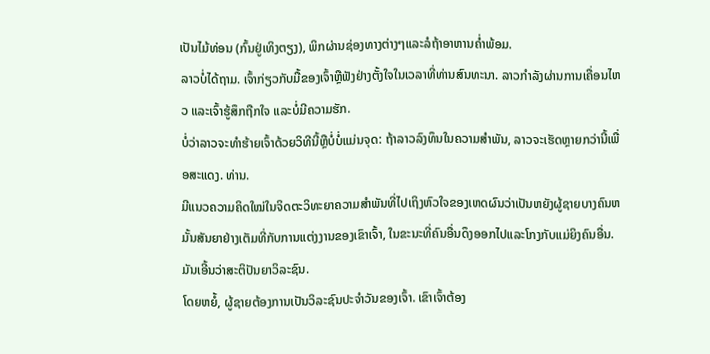ເປັນໄມ້ທ່ອນ (ກົ້ນຢູ່ເທິງຕຽງ), ພິກຜ່ານຊ່ອງທາງຕ່າງໆແລະລໍຖ້າອາຫານຄ່ຳພ້ອມ.
ລາວບໍ່ໄດ້ຖາມ. ເຈົ້າກ່ຽວກັບມື້ຂອງເຈົ້າຫຼືຟັງຢ່າງຕັ້ງໃຈໃນເວລາທີ່ທ່ານສົນທະນາ. ລາວກໍາລັງຜ່ານການເຄື່ອນໄຫວ ແລະເຈົ້າຮູ້ສຶກຖືກໃຈ ແລະບໍ່ມີຄວາມຮັກ.
ບໍ່ວ່າລາວຈະທໍາຮ້າຍເຈົ້າດ້ວຍວິທີນີ້ຫຼືບໍ່ບໍ່ແມ່ນຈຸດ: ຖ້າລາວລົງທຶນໃນຄວາມສໍາພັນ, ລາວຈະເຮັດຫຼາຍກວ່ານີ້ເພື່ອສະແດງ. ທ່ານ.
ມີແນວຄວາມຄິດໃໝ່ໃນຈິດຕະວິທະຍາຄວາມສໍາພັນທີ່ໄປເຖິງຫົວໃຈຂອງເຫດຜົນວ່າເປັນຫຍັງຜູ້ຊາຍບາງຄົນຫມັ້ນສັນຍາຢ່າງເຕັມທີ່ກັບການແຕ່ງງານຂອງເຂົາເຈົ້າ, ໃນຂະນະທີ່ຄົນອື່ນດຶງອອກໄປແລະໂກງກັບແມ່ຍິງຄົນອື່ນ.
ມັນເອີ້ນວ່າສະຕິປັນຍາວິລະຊົນ.
ໂດຍຫຍໍ້, ຜູ້ຊາຍຕ້ອງການເປັນວິລະຊົນປະຈຳວັນຂອງເຈົ້າ. ເຂົາເຈົ້າຕ້ອງ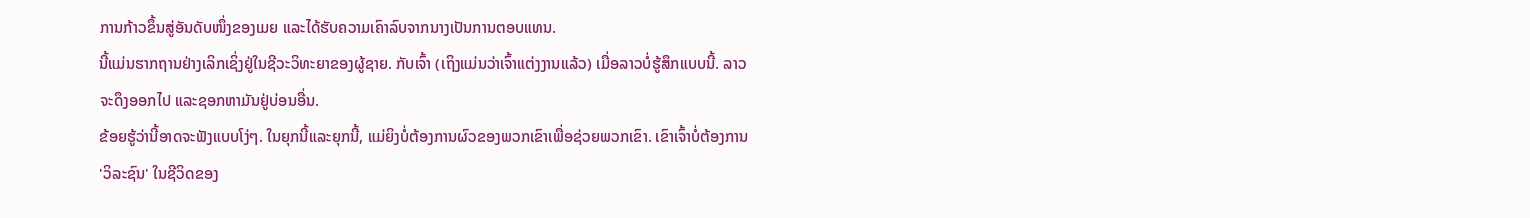ການກ້າວຂຶ້ນສູ່ອັນດັບໜຶ່ງຂອງເມຍ ແລະໄດ້ຮັບຄວາມເຄົາລົບຈາກນາງເປັນການຕອບແທນ.
ນີ້ແມ່ນຮາກຖານຢ່າງເລິກເຊິ່ງຢູ່ໃນຊີວະວິທະຍາຂອງຜູ້ຊາຍ. ກັບເຈົ້າ (ເຖິງແມ່ນວ່າເຈົ້າແຕ່ງງານແລ້ວ) ເມື່ອລາວບໍ່ຮູ້ສຶກແບບນີ້. ລາວຈະດຶງອອກໄປ ແລະຊອກຫາມັນຢູ່ບ່ອນອື່ນ.
ຂ້ອຍຮູ້ວ່ານີ້ອາດຈະຟັງແບບໂງ່ໆ. ໃນຍຸກນີ້ແລະຍຸກນີ້, ແມ່ຍິງບໍ່ຕ້ອງການຜົວຂອງພວກເຂົາເພື່ອຊ່ວຍພວກເຂົາ. ເຂົາເຈົ້າບໍ່ຕ້ອງການ 'ວິລະຊົນ' ໃນຊີວິດຂອງ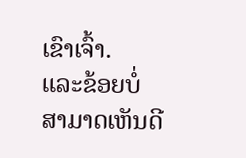ເຂົາເຈົ້າ.
ແລະຂ້ອຍບໍ່ສາມາດເຫັນດີ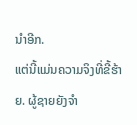ນໍາອີກ.
ແຕ່ນີ້ແມ່ນຄວາມຈິງທີ່ຂີ້ຮ້າຍ. ຜູ້ຊາຍຍັງຈໍາ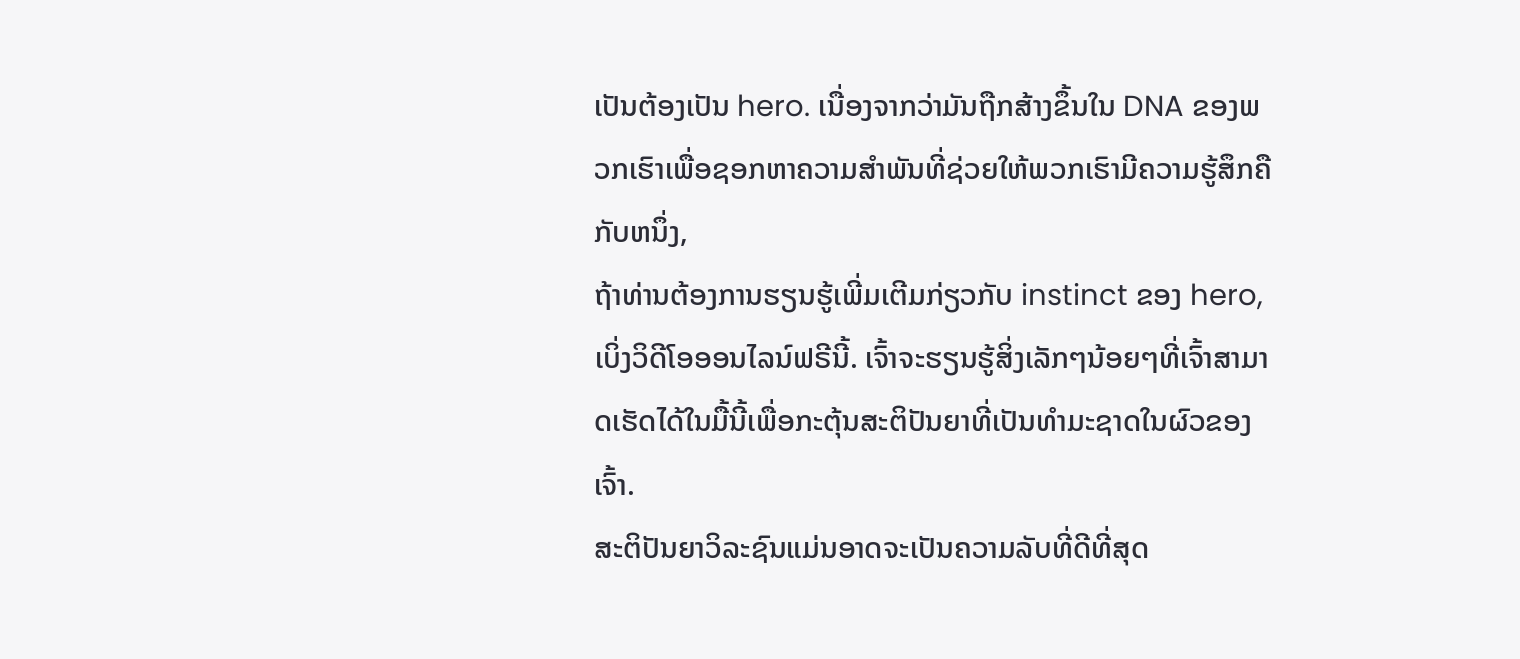ເປັນຕ້ອງເປັນ hero. ເນື່ອງຈາກວ່າມັນຖືກສ້າງຂຶ້ນໃນ DNA ຂອງພວກເຮົາເພື່ອຊອກຫາຄວາມສໍາພັນທີ່ຊ່ວຍໃຫ້ພວກເຮົາມີຄວາມຮູ້ສຶກຄືກັບຫນຶ່ງ,
ຖ້າທ່ານຕ້ອງການຮຽນຮູ້ເພີ່ມເຕີມກ່ຽວກັບ instinct ຂອງ hero, ເບິ່ງວິດີໂອອອນໄລນ໌ຟຣີນີ້. ເຈົ້າຈະຮຽນຮູ້ສິ່ງເລັກໆນ້ອຍໆທີ່ເຈົ້າສາມາດເຮັດໄດ້ໃນມື້ນີ້ເພື່ອກະຕຸ້ນສະຕິປັນຍາທີ່ເປັນທໍາມະຊາດໃນຜົວຂອງເຈົ້າ.
ສະຕິປັນຍາວິລະຊົນແມ່ນອາດຈະເປັນຄວາມລັບທີ່ດີທີ່ສຸດ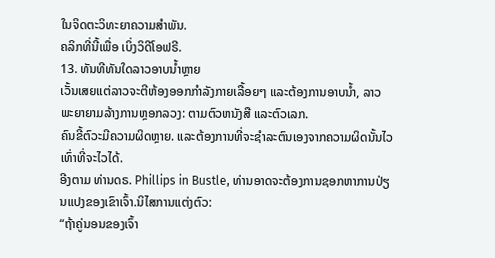ໃນຈິດຕະວິທະຍາຄວາມສໍາພັນ.
ຄລິກທີ່ນີ້ເພື່ອ ເບິ່ງວິດີໂອຟຣີ.
13. ທັນທີທັນໃດລາວອາບນໍ້າຫຼາຍ
ເວັ້ນເສຍແຕ່ລາວຈະຕີຫ້ອງອອກກໍາລັງກາຍເລື້ອຍໆ ແລະຕ້ອງການອາບນໍ້າ, ລາວພະຍາຍາມລ້າງການຫຼອກລວງ: ຕາມຕົວຫນັງສື ແລະຕົວເລກ.
ຄົນຂີ້ຕົວະມີຄວາມຜິດຫຼາຍ. ແລະຕ້ອງການທີ່ຈະຊໍາລະຕົນເອງຈາກຄວາມຜິດນັ້ນໄວເທົ່າທີ່ຈະໄວໄດ້.
ອີງຕາມ ທ່ານດຣ. Phillips in Bustle, ທ່ານອາດຈະຕ້ອງການຊອກຫາການປ່ຽນແປງຂອງເຂົາເຈົ້າ.ນິໄສການແຕ່ງຕົວ:
“ຖ້າຄູ່ນອນຂອງເຈົ້າ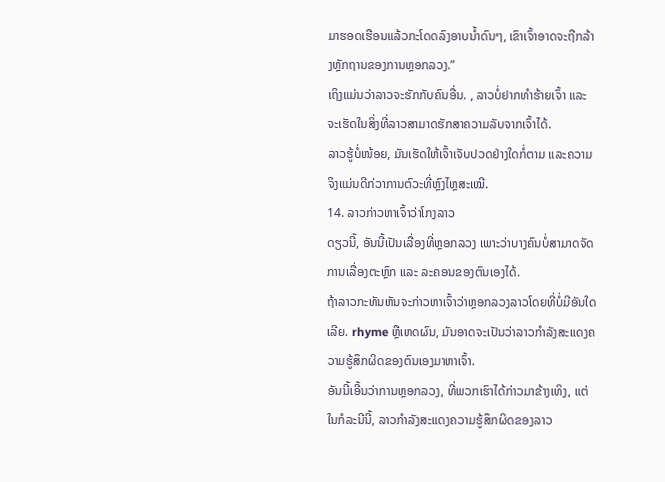ມາຮອດເຮືອນແລ້ວກະໂດດລົງອາບນໍ້າດົນໆ, ເຂົາເຈົ້າອາດຈະຖືກລ້າງຫຼັກຖານຂອງການຫຼອກລວງ.”
ເຖິງແມ່ນວ່າລາວຈະຮັກກັບຄົນອື່ນ. , ລາວບໍ່ຢາກທຳຮ້າຍເຈົ້າ ແລະຈະເຮັດໃນສິ່ງທີ່ລາວສາມາດຮັກສາຄວາມລັບຈາກເຈົ້າໄດ້.
ລາວຮູ້ບໍ່ໜ້ອຍ, ມັນເຮັດໃຫ້ເຈົ້າເຈັບປວດຢ່າງໃດກໍ່ຕາມ ແລະຄວາມຈິງແມ່ນດີກ່ວາການຕົວະທີ່ຫຼົງໄຫຼສະເໝີ.
14. ລາວກ່າວຫາເຈົ້າວ່າໂກງລາວ
ດຽວນີ້, ອັນນີ້ເປັນເລື່ອງທີ່ຫຼອກລວງ ເພາະວ່າບາງຄົນບໍ່ສາມາດຈັດການເລື່ອງຕະຫຼົກ ແລະ ລະຄອນຂອງຕົນເອງໄດ້.
ຖ້າລາວກະທັນຫັນຈະກ່າວຫາເຈົ້າວ່າຫຼອກລວງລາວໂດຍທີ່ບໍ່ມີອັນໃດເລີຍ. rhyme ຫຼືເຫດຜົນ, ມັນອາດຈະເປັນວ່າລາວກໍາລັງສະແດງຄວາມຮູ້ສຶກຜິດຂອງຕົນເອງມາຫາເຈົ້າ.
ອັນນີ້ເອີ້ນວ່າການຫຼອກລວງ, ທີ່ພວກເຮົາໄດ້ກ່າວມາຂ້າງເທິງ, ແຕ່ໃນກໍລະນີນີ້, ລາວກໍາລັງສະແດງຄວາມຮູ້ສຶກຜິດຂອງລາວ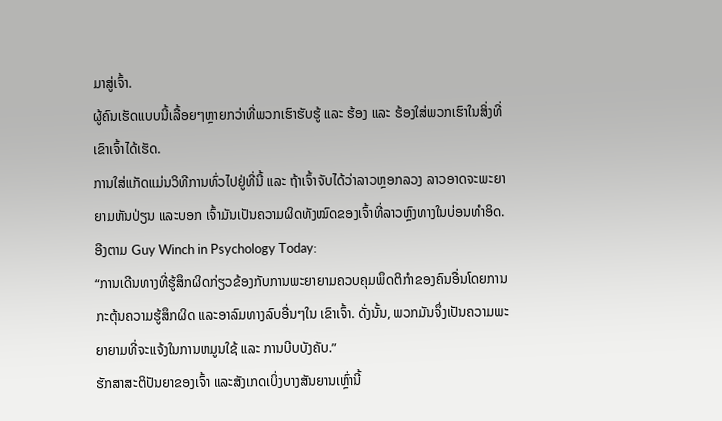ມາສູ່ເຈົ້າ.
ຜູ້ຄົນເຮັດແບບນີ້ເລື້ອຍໆຫຼາຍກວ່າທີ່ພວກເຮົາຮັບຮູ້ ແລະ ຮ້ອງ ແລະ ຮ້ອງໃສ່ພວກເຮົາໃນສິ່ງທີ່ເຂົາເຈົ້າໄດ້ເຮັດ.
ການໃສ່ແກັດແມ່ນວິທີການທົ່ວໄປຢູ່ທີ່ນີ້ ແລະ ຖ້າເຈົ້າຈັບໄດ້ວ່າລາວຫຼອກລວງ ລາວອາດຈະພະຍາຍາມຫັນປ່ຽນ ແລະບອກ ເຈົ້າມັນເປັນຄວາມຜິດທັງໝົດຂອງເຈົ້າທີ່ລາວຫຼົງທາງໃນບ່ອນທຳອິດ.
ອີງຕາມ Guy Winch in Psychology Today:
“ການເດີນທາງທີ່ຮູ້ສຶກຜິດກ່ຽວຂ້ອງກັບການພະຍາຍາມຄວບຄຸມພຶດຕິກຳຂອງຄົນອື່ນໂດຍການກະຕຸ້ນຄວາມຮູ້ສຶກຜິດ ແລະອາລົມທາງລົບອື່ນໆໃນ ເຂົາເຈົ້າ. ດັ່ງນັ້ນ, ພວກມັນຈຶ່ງເປັນຄວາມພະຍາຍາມທີ່ຈະແຈ້ງໃນການຫມູນໃຊ້ ແລະ ການບີບບັງຄັບ.”
ຮັກສາສະຕິປັນຍາຂອງເຈົ້າ ແລະສັງເກດເບິ່ງບາງສັນຍານເຫຼົ່ານີ້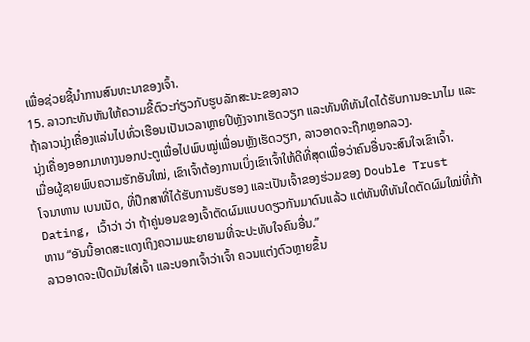ເພື່ອຊ່ວຍຊີ້ນໍາການສົນທະນາຂອງເຈົ້າ.
15. ລາວກະທັນຫັນໃຫ້ຄວາມຂີ້ຕົວະກ່ຽວກັບຮູບລັກສະນະຂອງລາວ
ຖ້າລາວນຸ່ງເຄື່ອງແລ່ນໄປທົ່ວເຮືອນເປັນເວລາຫຼາຍປີຫຼັງຈາກເຮັດວຽກ ແລະທັນທີທັນໃດໄດ້ຮັບການອະນາໄມ ແລະນຸ່ງເຄື່ອງອອກມາທາງນອກປະຕູເພື່ອໄປພົບໝູ່ເພື່ອນຫຼັງເຮັດວຽກ, ລາວອາດຈະຖືກຫຼອກລວງ.
ເມື່ອຜູ້ຊາຍພົບຄວາມຮັກອັນໃໝ່, ເຂົາເຈົ້າຕ້ອງການເບິ່ງເຂົາເຈົ້າໃຫ້ດີທີ່ສຸດເພື່ອວ່າຄົນອື່ນຈະສົນໃຈເຂົາເຈົ້າ.
ໂຈນາທານ ເບນເນັດ, ທີ່ປຶກສາທີ່ໄດ້ຮັບການຮັບຮອງ ແລະເປັນເຈົ້າຂອງຮ່ວມຂອງ Double Trust Dating, ເວົ້າວ່າ ວ່າ ຖ້າຄູ່ນອນຂອງເຈົ້າຕັດຜົມແບບດຽວກັນມາດົນແລ້ວ ແຕ່ທັນທີທັນໃດຕັດຜົມໃໝ່ທີ່ກ້າຫານ “ອັນນີ້ອາດສະແດງເຖິງຄວາມພະຍາຍາມທີ່ຈະປະທັບໃຈຄົນອື່ນ.”
ລາວອາດຈະເປີດມັນໃສ່ເຈົ້າ ແລະບອກເຈົ້າວ່າເຈົ້າ ຄວນແຕ່ງຕົວຫຼາຍຂຶ້ນ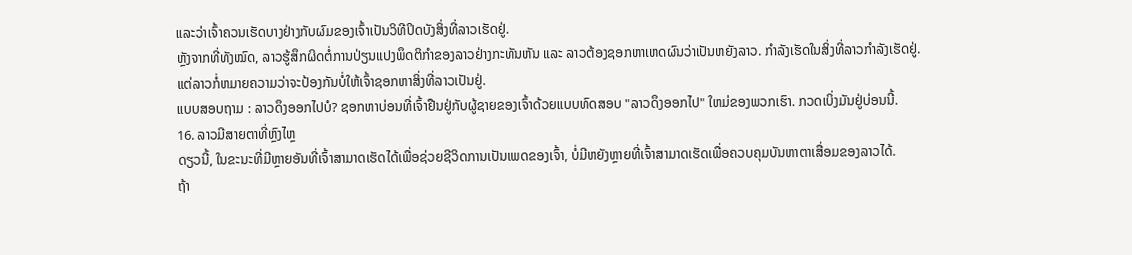ແລະວ່າເຈົ້າຄວນເຮັດບາງຢ່າງກັບຜົມຂອງເຈົ້າເປັນວິທີປິດບັງສິ່ງທີ່ລາວເຮັດຢູ່.
ຫຼັງຈາກທີ່ທັງໝົດ, ລາວຮູ້ສຶກຜິດຕໍ່ການປ່ຽນແປງພຶດຕິກຳຂອງລາວຢ່າງກະທັນຫັນ ແລະ ລາວຕ້ອງຊອກຫາເຫດຜົນວ່າເປັນຫຍັງລາວ. ກໍາລັງເຮັດໃນສິ່ງທີ່ລາວກໍາລັງເຮັດຢູ່.
ແຕ່ລາວກໍ່ຫມາຍຄວາມວ່າຈະປ້ອງກັນບໍ່ໃຫ້ເຈົ້າຊອກຫາສິ່ງທີ່ລາວເປັນຢູ່.
ແບບສອບຖາມ : ລາວດຶງອອກໄປບໍ? ຊອກຫາບ່ອນທີ່ເຈົ້າຢືນຢູ່ກັບຜູ້ຊາຍຂອງເຈົ້າດ້ວຍແບບທົດສອບ "ລາວດຶງອອກໄປ" ໃຫມ່ຂອງພວກເຮົາ. ກວດເບິ່ງມັນຢູ່ບ່ອນນີ້.
16. ລາວມີສາຍຕາທີ່ຫຼົງໄຫຼ
ດຽວນີ້, ໃນຂະນະທີ່ມີຫຼາຍອັນທີ່ເຈົ້າສາມາດເຮັດໄດ້ເພື່ອຊ່ວຍຊີວິດການເປັນເພດຂອງເຈົ້າ, ບໍ່ມີຫຍັງຫຼາຍທີ່ເຈົ້າສາມາດເຮັດເພື່ອຄວບຄຸມບັນຫາຕາເສື່ອມຂອງລາວໄດ້.
ຖ້າ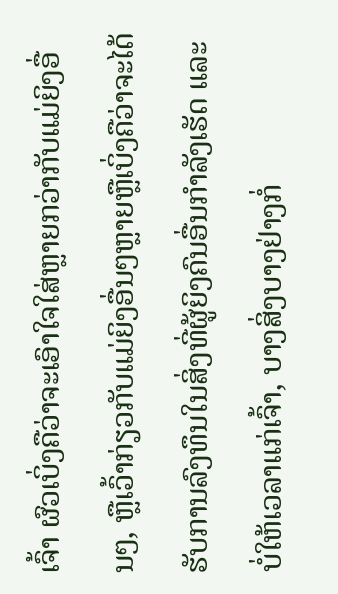ເຈົ້າ ຜົວເບິ່ງຄືວ່າຈະເອົາໃຈໃສ່ຫຼາຍກວ່າກັບແມ່ຍິງອື່ນໆ, ຫຼືເວົ້າກ່ຽວກັບແມ່ຍິງອື່ນໆຫຼາຍຫຼືເບິ່ງຄືວ່າຈະໄດ້ຮັບການລົງທຶນໃນສິ່ງທີ່ຜູ້ຍິງຄົນອື່ນກຳລັງເຮັດ ແລະບໍ່ໃຫ້ເວລາແກ່ເຈົ້າ, ບາງສິ່ງບາງຢ່າງກໍ່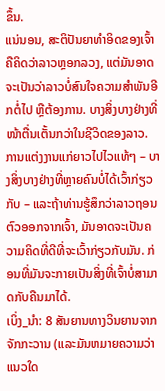ຂຶ້ນ.
ແນ່ນອນ, ສະຕິປັນຍາທຳອິດຂອງເຈົ້າຄືຄິດວ່າລາວຫຼອກລວງ, ແຕ່ມັນອາດຈະເປັນວ່າລາວບໍ່ສົນໃຈຄວາມສຳພັນອີກຕໍ່ໄປ ຫຼືຕ້ອງການ. ບາງສິ່ງບາງຢ່າງທີ່ໜ້າຕື່ນເຕັ້ນກວ່າໃນຊີວິດຂອງລາວ.
ການແຕ່ງງານແກ່ຍາວໄປໄວແທ້ໆ – ບາງສິ່ງບາງຢ່າງທີ່ຫຼາຍຄົນບໍ່ໄດ້ເວົ້າກ່ຽວກັບ – ແລະຖ້າທ່ານຮູ້ສຶກວ່າລາວຖອນຕົວອອກຈາກເຈົ້າ, ມັນອາດຈະເປັນຄວາມຄິດທີ່ດີທີ່ຈະເວົ້າກ່ຽວກັບມັນ. ກ່ອນທີ່ມັນຈະກາຍເປັນສິ່ງທີ່ເຈົ້າບໍ່ສາມາດກັບຄືນມາໄດ້.
ເບິ່ງ_ນຳ: 8 ສັນຍານທາງວິນຍານຈາກຈັກກະວານ (ແລະມັນຫມາຍຄວາມວ່າແນວໃດ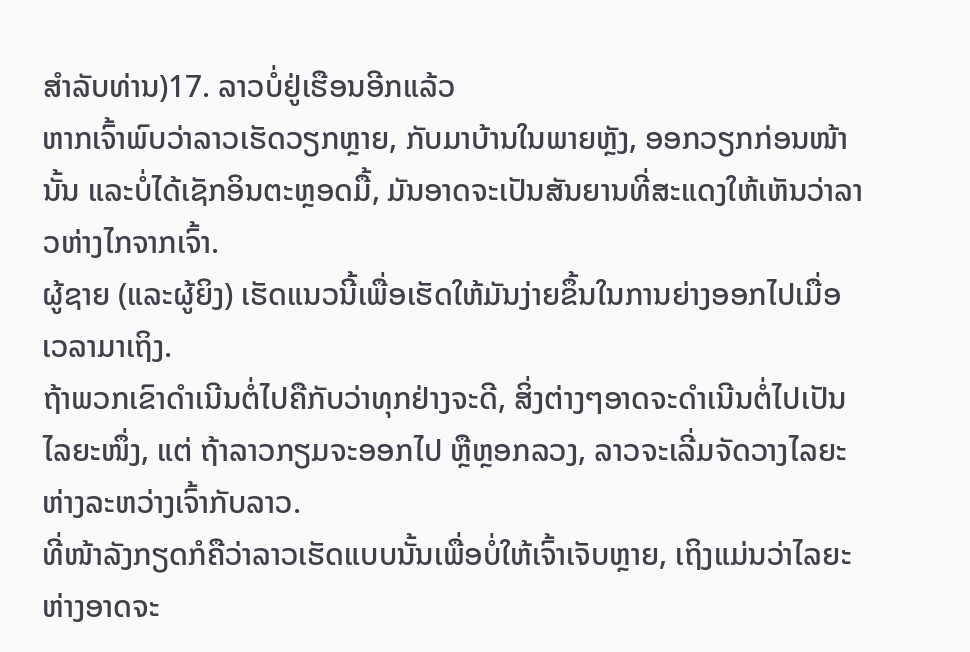ສໍາລັບທ່ານ)17. ລາວບໍ່ຢູ່ເຮືອນອີກແລ້ວ
ຫາກເຈົ້າພົບວ່າລາວເຮັດວຽກຫຼາຍ, ກັບມາບ້ານໃນພາຍຫຼັງ, ອອກວຽກກ່ອນໜ້ານັ້ນ ແລະບໍ່ໄດ້ເຊັກອິນຕະຫຼອດມື້, ມັນອາດຈະເປັນສັນຍານທີ່ສະແດງໃຫ້ເຫັນວ່າລາວຫ່າງໄກຈາກເຈົ້າ.
ຜູ້ຊາຍ (ແລະຜູ້ຍິງ) ເຮັດແນວນີ້ເພື່ອເຮັດໃຫ້ມັນງ່າຍຂຶ້ນໃນການຍ່າງອອກໄປເມື່ອເວລາມາເຖິງ.
ຖ້າພວກເຂົາດຳເນີນຕໍ່ໄປຄືກັບວ່າທຸກຢ່າງຈະດີ, ສິ່ງຕ່າງໆອາດຈະດຳເນີນຕໍ່ໄປເປັນໄລຍະໜຶ່ງ, ແຕ່ ຖ້າລາວກຽມຈະອອກໄປ ຫຼືຫຼອກລວງ, ລາວຈະເລີ່ມຈັດວາງໄລຍະຫ່າງລະຫວ່າງເຈົ້າກັບລາວ.
ທີ່ໜ້າລັງກຽດກໍຄືວ່າລາວເຮັດແບບນັ້ນເພື່ອບໍ່ໃຫ້ເຈົ້າເຈັບຫຼາຍ, ເຖິງແມ່ນວ່າໄລຍະຫ່າງອາດຈະ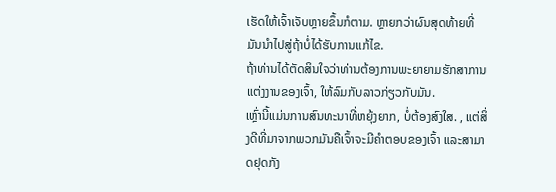ເຮັດໃຫ້ເຈົ້າເຈັບຫຼາຍຂຶ້ນກໍຕາມ. ຫຼາຍກວ່າຜົນສຸດທ້າຍທີ່ມັນນໍາໄປສູ່ຖ້າບໍ່ໄດ້ຮັບການແກ້ໄຂ.
ຖ້າທ່ານໄດ້ຕັດສິນໃຈວ່າທ່ານຕ້ອງການພະຍາຍາມຮັກສາການແຕ່ງງານຂອງເຈົ້າ, ໃຫ້ລົມກັບລາວກ່ຽວກັບມັນ.
ເຫຼົ່ານີ້ແມ່ນການສົນທະນາທີ່ຫຍຸ້ງຍາກ, ບໍ່ຕ້ອງສົງໃສ. , ແຕ່ສິ່ງດີທີ່ມາຈາກພວກມັນຄືເຈົ້າຈະມີຄຳຕອບຂອງເຈົ້າ ແລະສາມາດຢຸດກັງ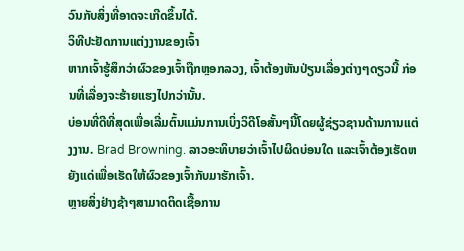ວົນກັບສິ່ງທີ່ອາດຈະເກີດຂຶ້ນໄດ້.
ວິທີປະຢັດການແຕ່ງງານຂອງເຈົ້າ
ຫາກເຈົ້າຮູ້ສຶກວ່າຜົວຂອງເຈົ້າຖືກຫຼອກລວງ, ເຈົ້າຕ້ອງຫັນປ່ຽນເລື່ອງຕ່າງໆດຽວນີ້ ກ່ອນທີ່ເລື່ອງຈະຮ້າຍແຮງໄປກວ່ານັ້ນ.
ບ່ອນທີ່ດີທີ່ສຸດເພື່ອເລີ່ມຕົ້ນແມ່ນການເບິ່ງວິດີໂອສັ້ນໆນີ້ໂດຍຜູ້ຊ່ຽວຊານດ້ານການແຕ່ງງານ. Brad Browning. ລາວອະທິບາຍວ່າເຈົ້າໄປຜິດບ່ອນໃດ ແລະເຈົ້າຕ້ອງເຮັດຫຍັງແດ່ເພື່ອເຮັດໃຫ້ຜົວຂອງເຈົ້າກັບມາຮັກເຈົ້າ.
ຫຼາຍສິ່ງຢ່າງຊ້າໆສາມາດຕິດເຊື້ອການ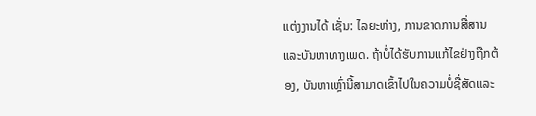ແຕ່ງງານໄດ້ ເຊັ່ນ: ໄລຍະຫ່າງ, ການຂາດການສື່ສານ ແລະບັນຫາທາງເພດ. ຖ້າບໍ່ໄດ້ຮັບການແກ້ໄຂຢ່າງຖືກຕ້ອງ, ບັນຫາເຫຼົ່ານີ້ສາມາດເຂົ້າໄປໃນຄວາມບໍ່ຊື່ສັດແລະ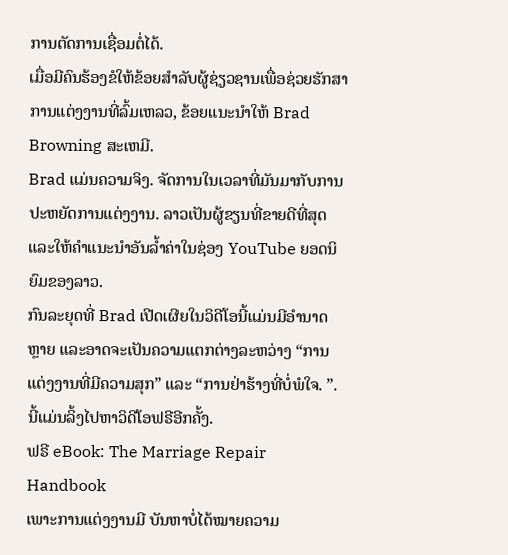ການຕັດການເຊື່ອມຕໍ່ໄດ້.
ເມື່ອມີຄົນຮ້ອງຂໍໃຫ້ຂ້ອຍສໍາລັບຜູ້ຊ່ຽວຊານເພື່ອຊ່ວຍຮັກສາການແຕ່ງງານທີ່ລົ້ມເຫລວ, ຂ້ອຍແນະນໍາໃຫ້ Brad Browning ສະເຫມີ.
Brad ແມ່ນຄວາມຈິງ. ຈັດການໃນເວລາທີ່ມັນມາກັບການປະຫຍັດການແຕ່ງງານ. ລາວເປັນຜູ້ຂຽນທີ່ຂາຍດີທີ່ສຸດ ແລະໃຫ້ຄຳແນະນຳອັນລ້ຳຄ່າໃນຊ່ອງ YouTube ຍອດນິຍົມຂອງລາວ.
ກົນລະຍຸດທີ່ Brad ເປີດເຜີຍໃນວິດີໂອນີ້ແມ່ນມີອໍານາດຫຼາຍ ແລະອາດຈະເປັນຄວາມແຕກຕ່າງລະຫວ່າງ “ການແຕ່ງງານທີ່ມີຄວາມສຸກ” ແລະ “ການຢ່າຮ້າງທີ່ບໍ່ພໍໃຈ. ”.
ນີ້ແມ່ນລິ້ງໄປຫາວິດີໂອຟຣີອີກຄັ້ງ.
ຟຣີ eBook: The Marriage Repair Handbook
ເພາະການແຕ່ງງານມີ ບັນຫາບໍ່ໄດ້ໝາຍຄວາມ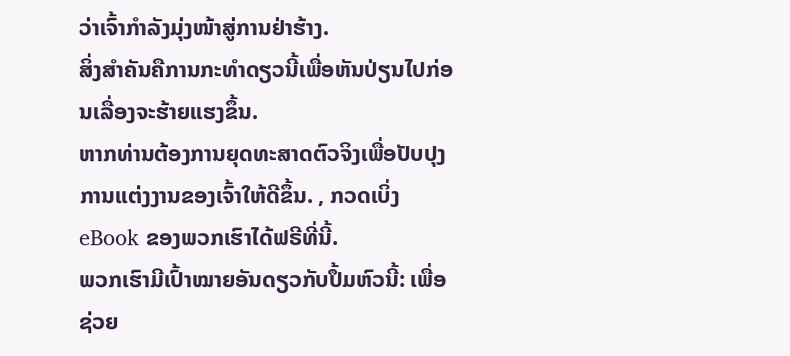ວ່າເຈົ້າກຳລັງມຸ່ງໜ້າສູ່ການຢ່າຮ້າງ.
ສິ່ງສຳຄັນຄືການກະທຳດຽວນີ້ເພື່ອຫັນປ່ຽນໄປກ່ອນເລື່ອງຈະຮ້າຍແຮງຂຶ້ນ.
ຫາກທ່ານຕ້ອງການຍຸດທະສາດຕົວຈິງເພື່ອປັບປຸງການແຕ່ງງານຂອງເຈົ້າໃຫ້ດີຂຶ້ນ. , ກວດເບິ່ງ eBook ຂອງພວກເຮົາໄດ້ຟຣີທີ່ນີ້.
ພວກເຮົາມີເປົ້າໝາຍອັນດຽວກັບປຶ້ມຫົວນີ້: ເພື່ອຊ່ວຍ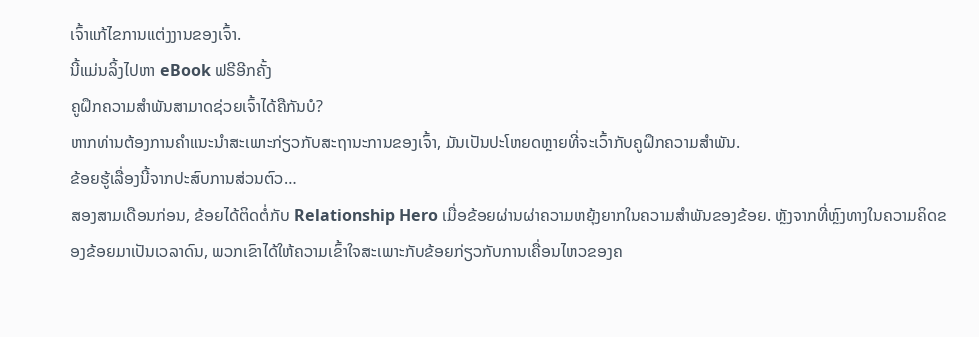ເຈົ້າແກ້ໄຂການແຕ່ງງານຂອງເຈົ້າ.
ນີ້ແມ່ນລິ້ງໄປຫາ eBook ຟຣີອີກຄັ້ງ
ຄູຝຶກຄວາມສຳພັນສາມາດຊ່ວຍເຈົ້າໄດ້ຄືກັນບໍ?
ຫາກທ່ານຕ້ອງການຄຳແນະນຳສະເພາະກ່ຽວກັບສະຖານະການຂອງເຈົ້າ, ມັນເປັນປະໂຫຍດຫຼາຍທີ່ຈະເວົ້າກັບຄູຝຶກຄວາມສຳພັນ.
ຂ້ອຍຮູ້ເລື່ອງນີ້ຈາກປະສົບການສ່ວນຕົວ…
ສອງສາມເດືອນກ່ອນ, ຂ້ອຍໄດ້ຕິດຕໍ່ກັບ Relationship Hero ເມື່ອຂ້ອຍຜ່ານຜ່າຄວາມຫຍຸ້ງຍາກໃນຄວາມສຳພັນຂອງຂ້ອຍ. ຫຼັງຈາກທີ່ຫຼົງທາງໃນຄວາມຄິດຂອງຂ້ອຍມາເປັນເວລາດົນ, ພວກເຂົາໄດ້ໃຫ້ຄວາມເຂົ້າໃຈສະເພາະກັບຂ້ອຍກ່ຽວກັບການເຄື່ອນໄຫວຂອງຄ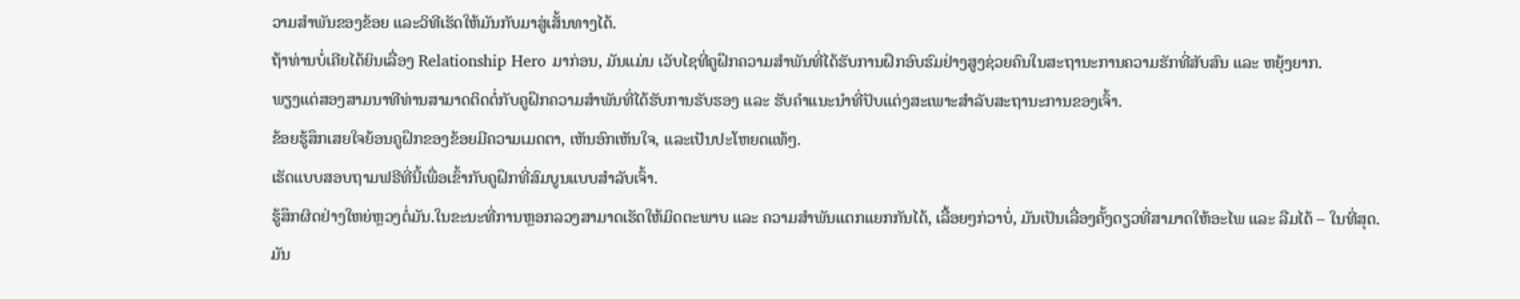ວາມສຳພັນຂອງຂ້ອຍ ແລະວິທີເຮັດໃຫ້ມັນກັບມາສູ່ເສັ້ນທາງໄດ້.
ຖ້າທ່ານບໍ່ເຄີຍໄດ້ຍິນເລື່ອງ Relationship Hero ມາກ່ອນ, ມັນແມ່ນ ເວັບໄຊທີ່ຄູຝຶກຄວາມສຳພັນທີ່ໄດ້ຮັບການຝຶກອົບຮົມຢ່າງສູງຊ່ວຍຄົນໃນສະຖານະການຄວາມຮັກທີ່ສັບສົນ ແລະ ຫຍຸ້ງຍາກ.
ພຽງແຕ່ສອງສາມນາທີທ່ານສາມາດຕິດຕໍ່ກັບຄູຝຶກຄວາມສຳພັນທີ່ໄດ້ຮັບການຮັບຮອງ ແລະ ຮັບຄຳແນະນຳທີ່ປັບແຕ່ງສະເພາະສຳລັບສະຖານະການຂອງເຈົ້າ.
ຂ້ອຍຮູ້ສຶກເສຍໃຈຍ້ອນຄູຝຶກຂອງຂ້ອຍມີຄວາມເມດຕາ, ເຫັນອົກເຫັນໃຈ, ແລະເປັນປະໂຫຍດແທ້ໆ.
ເຮັດແບບສອບຖາມຟຣີທີ່ນີ້ເພື່ອເຂົ້າກັບຄູຝຶກທີ່ສົມບູນແບບສຳລັບເຈົ້າ.
ຮູ້ສຶກຜິດຢ່າງໃຫຍ່ຫຼວງຕໍ່ມັນ.ໃນຂະນະທີ່ການຫຼອກລວງສາມາດເຮັດໃຫ້ມິດຕະພາບ ແລະ ຄວາມສຳພັນແຕກແຍກກັນໄດ້, ເລື້ອຍໆກ່ວາບໍ່, ມັນເປັນເລື່ອງຄັ້ງດຽວທີ່ສາມາດໃຫ້ອະໄພ ແລະ ລືມໄດ້ – ໃນທີ່ສຸດ.
ມັນ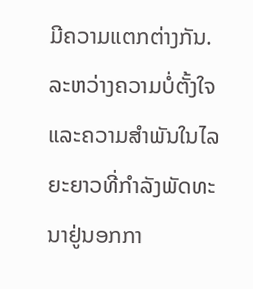ມີຄວາມແຕກຕ່າງກັນ. ລະຫວ່າງຄວາມບໍ່ຕັ້ງໃຈ ແລະຄວາມສໍາພັນໃນໄລຍະຍາວທີ່ກໍາລັງພັດທະນາຢູ່ນອກກາ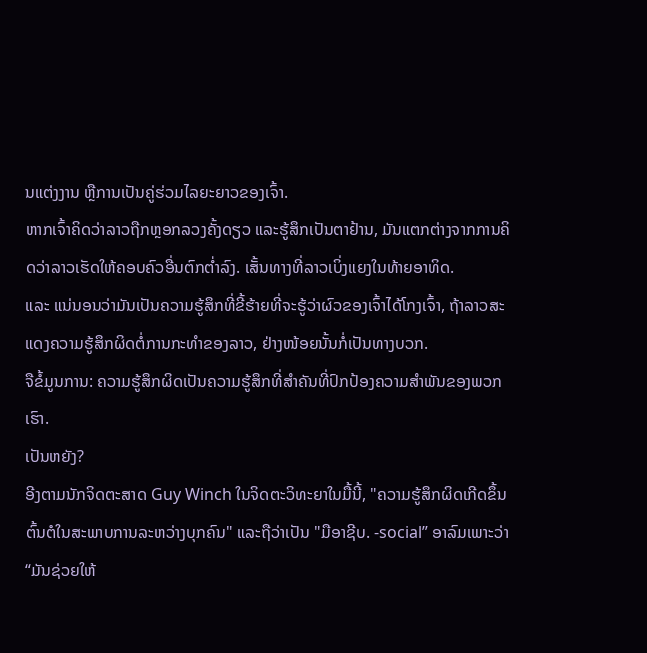ນແຕ່ງງານ ຫຼືການເປັນຄູ່ຮ່ວມໄລຍະຍາວຂອງເຈົ້າ.
ຫາກເຈົ້າຄິດວ່າລາວຖືກຫຼອກລວງຄັ້ງດຽວ ແລະຮູ້ສຶກເປັນຕາຢ້ານ, ມັນແຕກຕ່າງຈາກການຄິດວ່າລາວເຮັດໃຫ້ຄອບຄົວອື່ນຕົກຕໍ່າລົງ. ເສັ້ນທາງທີ່ລາວເບິ່ງແຍງໃນທ້າຍອາທິດ.
ແລະ ແນ່ນອນວ່າມັນເປັນຄວາມຮູ້ສຶກທີ່ຂີ້ຮ້າຍທີ່ຈະຮູ້ວ່າຜົວຂອງເຈົ້າໄດ້ໂກງເຈົ້າ, ຖ້າລາວສະແດງຄວາມຮູ້ສຶກຜິດຕໍ່ການກະທໍາຂອງລາວ, ຢ່າງໜ້ອຍນັ້ນກໍ່ເປັນທາງບວກ.
ຈືຂໍ້ມູນການ: ຄວາມຮູ້ສຶກຜິດເປັນຄວາມຮູ້ສຶກທີ່ສໍາຄັນທີ່ປົກປ້ອງຄວາມສໍາພັນຂອງພວກເຮົາ.
ເປັນຫຍັງ?
ອີງຕາມນັກຈິດຕະສາດ Guy Winch ໃນຈິດຕະວິທະຍາໃນມື້ນີ້, "ຄວາມຮູ້ສຶກຜິດເກີດຂຶ້ນຕົ້ນຕໍໃນສະພາບການລະຫວ່າງບຸກຄົນ" ແລະຖືວ່າເປັນ "ມືອາຊີບ. -social” ອາລົມເພາະວ່າ “ມັນຊ່ວຍໃຫ້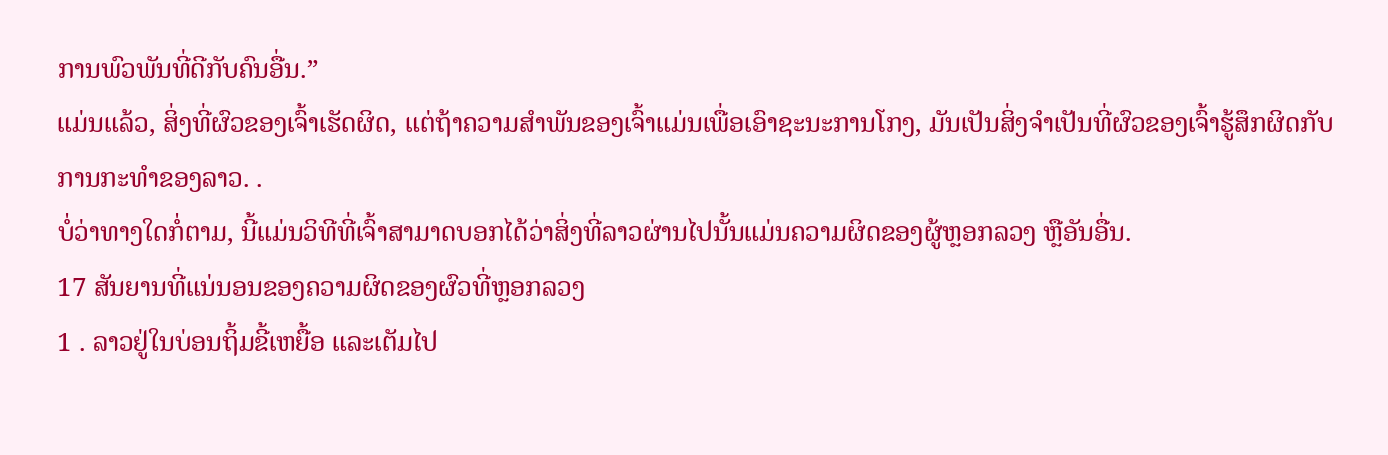ການພົວພັນທີ່ດີກັບຄົນອື່ນ.”
ແມ່ນແລ້ວ, ສິ່ງທີ່ຜົວຂອງເຈົ້າເຮັດຜິດ, ແຕ່ຖ້າຄວາມສຳພັນຂອງເຈົ້າແມ່ນເພື່ອເອົາຊະນະການໂກງ, ມັນເປັນສິ່ງຈໍາເປັນທີ່ຜົວຂອງເຈົ້າຮູ້ສຶກຜິດກັບການກະທໍາຂອງລາວ. .
ບໍ່ວ່າທາງໃດກໍ່ຕາມ, ນີ້ແມ່ນວິທີທີ່ເຈົ້າສາມາດບອກໄດ້ວ່າສິ່ງທີ່ລາວຜ່ານໄປນັ້ນແມ່ນຄວາມຜິດຂອງຜູ້ຫຼອກລວງ ຫຼືອັນອື່ນ.
17 ສັນຍານທີ່ແນ່ນອນຂອງຄວາມຜິດຂອງຜົວທີ່ຫຼອກລວງ
1 . ລາວຢູ່ໃນບ່ອນຖິ້ມຂີ້ເຫຍື້ອ ແລະເຕັມໄປ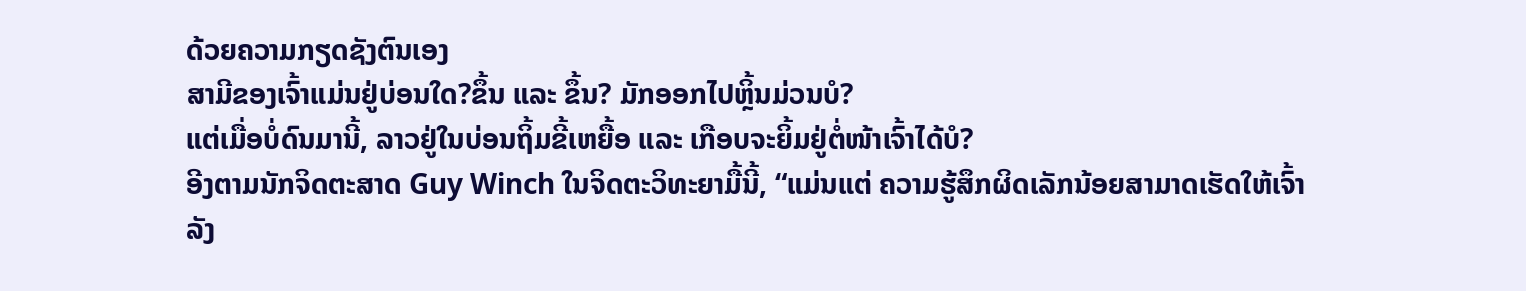ດ້ວຍຄວາມກຽດຊັງຕົນເອງ
ສາມີຂອງເຈົ້າແມ່ນຢູ່ບ່ອນໃດ?ຂຶ້ນ ແລະ ຂຶ້ນ? ມັກອອກໄປຫຼິ້ນມ່ວນບໍ?
ແຕ່ເມື່ອບໍ່ດົນມານີ້, ລາວຢູ່ໃນບ່ອນຖິ້ມຂີ້ເຫຍື້ອ ແລະ ເກືອບຈະຍິ້ມຢູ່ຕໍ່ໜ້າເຈົ້າໄດ້ບໍ?
ອີງຕາມນັກຈິດຕະສາດ Guy Winch ໃນຈິດຕະວິທະຍາມື້ນີ້, “ແມ່ນແຕ່ ຄວາມຮູ້ສຶກຜິດເລັກນ້ອຍສາມາດເຮັດໃຫ້ເຈົ້າລັງ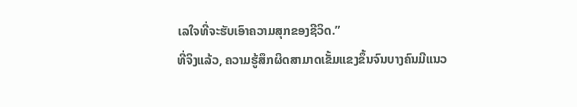ເລໃຈທີ່ຈະຮັບເອົາຄວາມສຸກຂອງຊີວິດ.”
ທີ່ຈິງແລ້ວ, ຄວາມຮູ້ສຶກຜິດສາມາດເຂັ້ມແຂງຂຶ້ນຈົນບາງຄົນມີແນວ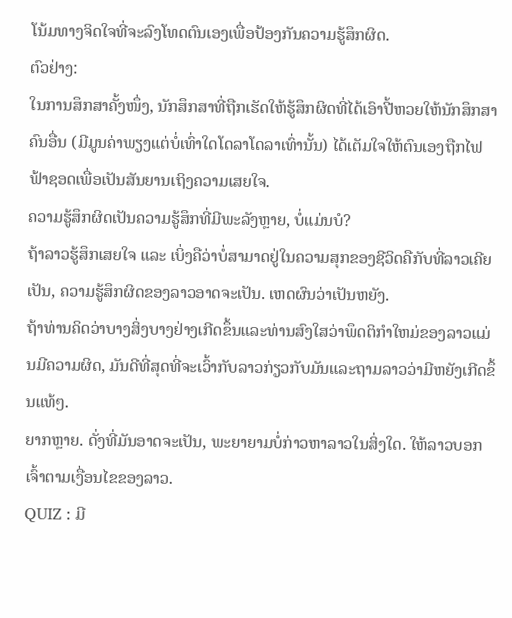ໂນ້ມທາງຈິດໃຈທີ່ຈະລົງໂທດຕົນເອງເພື່ອປ້ອງກັນຄວາມຮູ້ສຶກຜິດ.
ຕົວຢ່າງ:
ໃນການສຶກສາຄັ້ງໜຶ່ງ, ນັກສຶກສາທີ່ຖືກເຮັດໃຫ້ຮູ້ສຶກຜິດທີ່ໄດ້ເອົາປີ້ຫວຍໃຫ້ນັກສຶກສາຄົນອື່ນ (ມີມູນຄ່າພຽງແຕ່ບໍ່ເທົ່າໃດໂດລາໂດລາເທົ່ານັ້ນ) ໄດ້ເຕັມໃຈໃຫ້ຕົນເອງຖືກໄຟຟ້າຊອດເພື່ອເປັນສັນຍານເຖິງຄວາມເສຍໃຈ.
ຄວາມຮູ້ສຶກຜິດເປັນຄວາມຮູ້ສຶກທີ່ມີພະລັງຫຼາຍ, ບໍ່ແມ່ນບໍ?
ຖ້າລາວຮູ້ສຶກເສຍໃຈ ແລະ ເບິ່ງຄືວ່າບໍ່ສາມາດຢູ່ໃນຄວາມສຸກຂອງຊີວິດຄືກັບທີ່ລາວເຄີຍເປັນ, ຄວາມຮູ້ສຶກຜິດຂອງລາວອາດຈະເປັນ. ເຫດຜົນວ່າເປັນຫຍັງ.
ຖ້າທ່ານຄິດວ່າບາງສິ່ງບາງຢ່າງເກີດຂຶ້ນແລະທ່ານສົງໃສວ່າພຶດຕິກໍາໃຫມ່ຂອງລາວແມ່ນມີຄວາມຜິດ, ມັນດີທີ່ສຸດທີ່ຈະເວົ້າກັບລາວກ່ຽວກັບມັນແລະຖາມລາວວ່າມີຫຍັງເກີດຂຶ້ນແທ້ໆ.
ຍາກຫຼາຍ. ດັ່ງທີ່ມັນອາດຈະເປັນ, ພະຍາຍາມບໍ່ກ່າວຫາລາວໃນສິ່ງໃດ. ໃຫ້ລາວບອກເຈົ້າຕາມເງື່ອນໄຂຂອງລາວ.
QUIZ : ມີ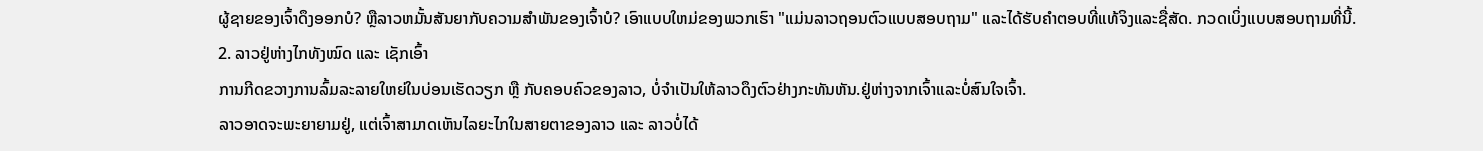ຜູ້ຊາຍຂອງເຈົ້າດຶງອອກບໍ? ຫຼືລາວຫມັ້ນສັນຍາກັບຄວາມສໍາພັນຂອງເຈົ້າບໍ? ເອົາແບບໃຫມ່ຂອງພວກເຮົາ "ແມ່ນລາວຖອນຕົວແບບສອບຖາມ" ແລະໄດ້ຮັບຄໍາຕອບທີ່ແທ້ຈິງແລະຊື່ສັດ. ກວດເບິ່ງແບບສອບຖາມທີ່ນີ້.
2. ລາວຢູ່ຫ່າງໄກທັງໝົດ ແລະ ເຊັກເອົ້າ
ການກີດຂວາງການລົ້ມລະລາຍໃຫຍ່ໃນບ່ອນເຮັດວຽກ ຫຼື ກັບຄອບຄົວຂອງລາວ, ບໍ່ຈຳເປັນໃຫ້ລາວດຶງຕົວຢ່າງກະທັນຫັນ.ຢູ່ຫ່າງຈາກເຈົ້າແລະບໍ່ສົນໃຈເຈົ້າ.
ລາວອາດຈະພະຍາຍາມຢູ່, ແຕ່ເຈົ້າສາມາດເຫັນໄລຍະໄກໃນສາຍຕາຂອງລາວ ແລະ ລາວບໍ່ໄດ້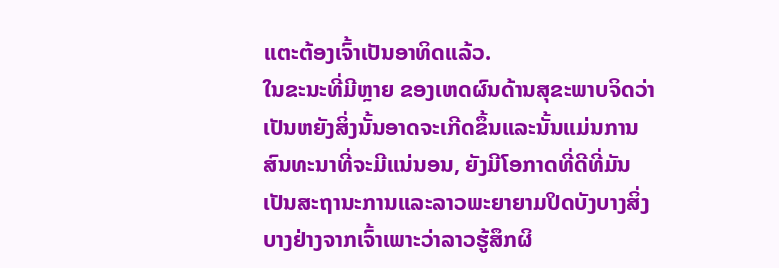ແຕະຕ້ອງເຈົ້າເປັນອາທິດແລ້ວ.
ໃນຂະນະທີ່ມີຫຼາຍ ຂອງເຫດຜົນດ້ານສຸຂະພາບຈິດວ່າເປັນຫຍັງສິ່ງນັ້ນອາດຈະເກີດຂຶ້ນແລະນັ້ນແມ່ນການສົນທະນາທີ່ຈະມີແນ່ນອນ, ຍັງມີໂອກາດທີ່ດີທີ່ມັນເປັນສະຖານະການແລະລາວພະຍາຍາມປິດບັງບາງສິ່ງບາງຢ່າງຈາກເຈົ້າເພາະວ່າລາວຮູ້ສຶກຜິ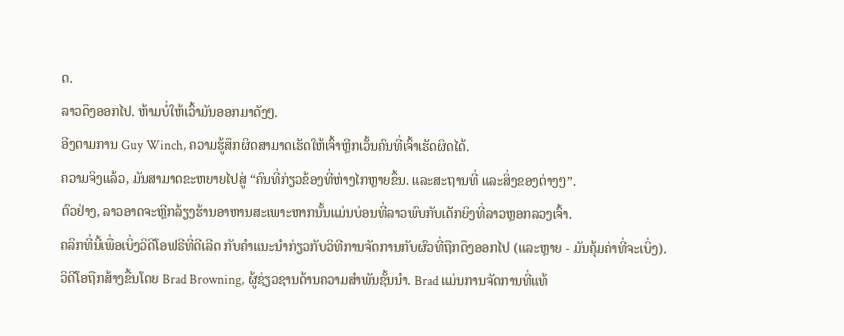ດ.
ລາວດຶງອອກໄປ. ຫ້າມບໍ່ໃຫ້ເວົ້າມັນອອກມາດັງໆ.
ອີງຕາມການ Guy Winch, ຄວາມຮູ້ສຶກຜິດສາມາດເຮັດໃຫ້ເຈົ້າຫຼີກເວັ້ນຄົນທີ່ເຈົ້າເຮັດຜິດໄດ້.
ຄວາມຈິງແລ້ວ, ມັນສາມາດຂະຫຍາຍໄປສູ່ “ຄົນທີ່ກ່ຽວຂ້ອງທີ່ຫ່າງໄກຫຼາຍຂຶ້ນ. ແລະສະຖານທີ່ ແລະສິ່ງຂອງຕ່າງໆ”.
ຕົວຢ່າງ, ລາວອາດຈະຫຼີກລ້ຽງຮ້ານອາຫານສະເພາະຫາກນັ້ນແມ່ນບ່ອນທີ່ລາວພົບກັບເດັກຍິງທີ່ລາວຫຼອກລວງເຈົ້າ.
ຄລິກທີ່ນີ້ເພື່ອເບິ່ງວິດີໂອຟຣີທີ່ດີເລີດ ກັບຄໍາແນະນໍາກ່ຽວກັບວິທີການຈັດການກັບຜົວທີ່ຖືກດຶງອອກໄປ (ແລະຫຼາຍ - ມັນຄຸ້ມຄ່າທີ່ຈະເບິ່ງ).
ວິດີໂອຖືກສ້າງຂື້ນໂດຍ Brad Browning, ຜູ້ຊ່ຽວຊານດ້ານຄວາມສໍາພັນຊັ້ນນໍາ. Brad ແມ່ນການຈັດການທີ່ແທ້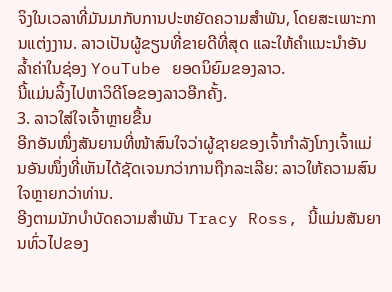ຈິງໃນເວລາທີ່ມັນມາກັບການປະຫຍັດຄວາມສໍາພັນ, ໂດຍສະເພາະການແຕ່ງງານ. ລາວເປັນຜູ້ຂຽນທີ່ຂາຍດີທີ່ສຸດ ແລະໃຫ້ຄຳແນະນຳອັນລ້ຳຄ່າໃນຊ່ອງ YouTube ຍອດນິຍົມຂອງລາວ.
ນີ້ແມ່ນລິ້ງໄປຫາວິດີໂອຂອງລາວອີກຄັ້ງ.
3. ລາວໃສ່ໃຈເຈົ້າຫຼາຍຂື້ນ
ອີກອັນໜຶ່ງສັນຍານທີ່ໜ້າສົນໃຈວ່າຜູ້ຊາຍຂອງເຈົ້າກຳລັງໂກງເຈົ້າແມ່ນອັນໜຶ່ງທີ່ເຫັນໄດ້ຊັດເຈນກວ່າການຖືກລະເລີຍ: ລາວໃຫ້ຄວາມສົນໃຈຫຼາຍກວ່າທ່ານ.
ອີງຕາມນັກບຳບັດຄວາມສຳພັນ Tracy Ross, ນີ້ແມ່ນສັນຍານທົ່ວໄປຂອງ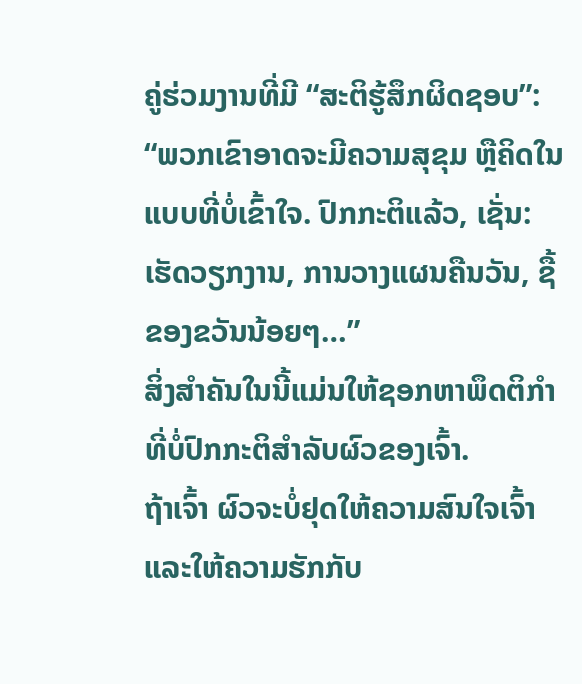ຄູ່ຮ່ວມງານທີ່ມີ “ສະຕິຮູ້ສຶກຜິດຊອບ”:
“ພວກເຂົາອາດຈະມີຄວາມສຸຂຸມ ຫຼືຄິດໃນແບບທີ່ບໍ່ເຂົ້າໃຈ. ປົກກະຕິແລ້ວ, ເຊັ່ນ: ເຮັດວຽກງານ, ການວາງແຜນຄືນວັນ, ຊື້ຂອງຂວັນນ້ອຍໆ…”
ສິ່ງສຳຄັນໃນນີ້ແມ່ນໃຫ້ຊອກຫາພຶດຕິກຳທີ່ບໍ່ປົກກະຕິສຳລັບຜົວຂອງເຈົ້າ.
ຖ້າເຈົ້າ ຜົວຈະບໍ່ຢຸດໃຫ້ຄວາມສົນໃຈເຈົ້າ ແລະໃຫ້ຄວາມຮັກກັບ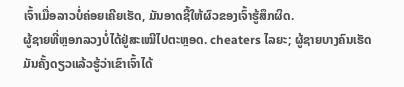ເຈົ້າເມື່ອລາວບໍ່ຄ່ອຍເຄີຍເຮັດ, ມັນອາດຊີ້ໃຫ້ຜົວຂອງເຈົ້າຮູ້ສຶກຜິດ.
ຜູ້ຊາຍທີ່ຫຼອກລວງບໍ່ໄດ້ຢູ່ສະເໝີໄປຕະຫຼອດ. cheaters ໄລຍະ; ຜູ້ຊາຍບາງຄົນເຮັດມັນຄັ້ງດຽວແລ້ວຮູ້ວ່າເຂົາເຈົ້າໄດ້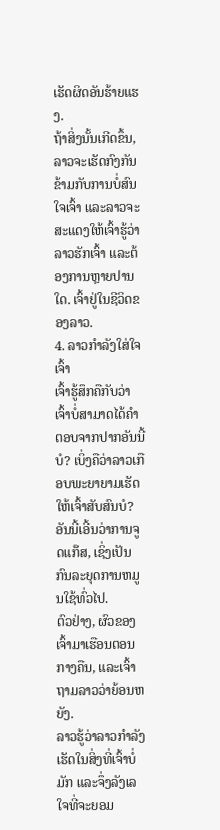ເຮັດຜິດອັນຮ້າຍແຮງ.
ຖ້າສິ່ງນັ້ນເກີດຂຶ້ນ, ລາວຈະເຮັດກົງກັນຂ້າມກັບການບໍ່ສົນໃຈເຈົ້າ ແລະລາວຈະສະແດງໃຫ້ເຈົ້າຮູ້ວ່າລາວຮັກເຈົ້າ ແລະຕ້ອງການຫຼາຍປານໃດ. ເຈົ້າຢູ່ໃນຊີວິດຂອງລາວ.
4. ລາວກຳລັງໃສ່ໃຈເຈົ້າ
ເຈົ້າຮູ້ສຶກຄືກັບວ່າເຈົ້າບໍ່ສາມາດໄດ້ຄຳຕອບຈາກປາກອັນນີ້ບໍ? ເບິ່ງຄືວ່າລາວເກືອບພະຍາຍາມເຮັດໃຫ້ເຈົ້າສັບສົນບໍ?
ອັນນີ້ເອີ້ນວ່າການຈູດແກ໊ສ, ເຊິ່ງເປັນກົນລະຍຸດການຫມູນໃຊ້ທົ່ວໄປ.
ຕົວຢ່າງ, ຜົວຂອງເຈົ້າມາເຮືອນຕອນກາງຄືນ, ແລະເຈົ້າຖາມລາວວ່າຍ້ອນຫຍັງ.
ລາວຮູ້ວ່າລາວກໍາລັງເຮັດໃນສິ່ງທີ່ເຈົ້າບໍ່ມັກ ແລະຈຶ່ງລັງເລໃຈທີ່ຈະຍອມ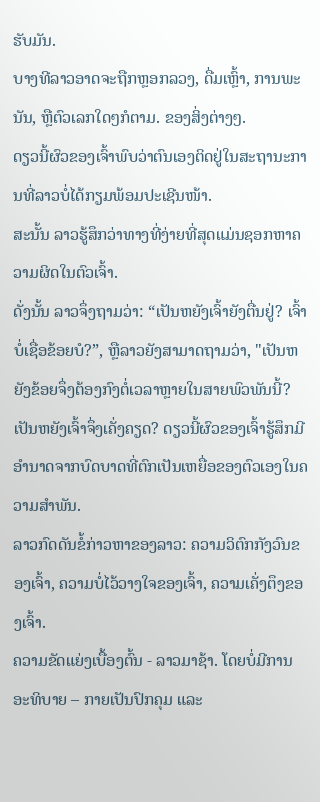ຮັບມັນ.
ບາງທີລາວອາດຈະຖືກຫຼອກລວງ, ດື່ມເຫຼົ້າ, ການພະນັນ, ຫຼືຕົວເລກໃດໆກໍຕາມ. ຂອງສິ່ງຕ່າງໆ.
ດຽວນີ້ຜົວຂອງເຈົ້າພົບວ່າຕົນເອງຕິດຢູ່ໃນສະຖານະການທີ່ລາວບໍ່ໄດ້ກຽມພ້ອມປະເຊີນໜ້າ.
ສະນັ້ນ ລາວຮູ້ສຶກວ່າທາງທີ່ງ່າຍທີ່ສຸດແມ່ນຊອກຫາຄວາມຜິດໃນຕົວເຈົ້າ.
ດັ່ງນັ້ນ ລາວຈຶ່ງຖາມວ່າ: “ເປັນຫຍັງເຈົ້າຍັງຕື່ນຢູ່? ເຈົ້າບໍ່ເຊື່ອຂ້ອຍບໍ?”, ຫຼືລາວຍັງສາມາດຖາມວ່າ, "ເປັນຫຍັງຂ້ອຍຈຶ່ງຕ້ອງກົງຕໍ່ເວລາຫຼາຍໃນສາຍພົວພັນນີ້? ເປັນຫຍັງເຈົ້າຈຶ່ງເຄັ່ງຄຽດ? ດຽວນີ້ຜົວຂອງເຈົ້າຮູ້ສຶກມີອຳນາດຈາກບົດບາດທີ່ຕົກເປັນເຫຍື່ອຂອງຕົວເອງໃນຄວາມສຳພັນ.
ລາວກົດດັນຂໍ້ກ່າວຫາຂອງລາວ: ຄວາມວິຕົກກັງວົນຂອງເຈົ້າ, ຄວາມບໍ່ໄວ້ວາງໃຈຂອງເຈົ້າ, ຄວາມເຄັ່ງຕຶງຂອງເຈົ້າ.
ຄວາມຂັດແຍ່ງເບື້ອງຕົ້ນ - ລາວມາຊ້າ. ໂດຍບໍ່ມີການອະທິບາຍ – ກາຍເປັນປົກຄຸມ ແລະ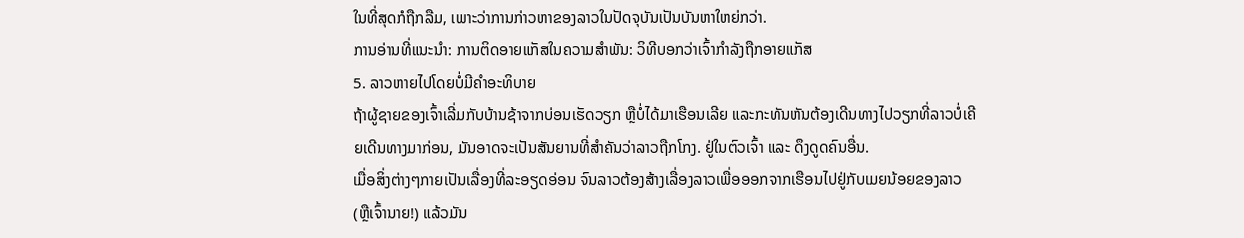ໃນທີ່ສຸດກໍຖືກລືມ, ເພາະວ່າການກ່າວຫາຂອງລາວໃນປັດຈຸບັນເປັນບັນຫາໃຫຍ່ກວ່າ.
ການອ່ານທີ່ແນະນຳ: ການຕິດອາຍແກັສໃນຄວາມສຳພັນ: ວິທີບອກວ່າເຈົ້າກຳລັງຖືກອາຍແກັສ
5. ລາວຫາຍໄປໂດຍບໍ່ມີຄໍາອະທິບາຍ
ຖ້າຜູ້ຊາຍຂອງເຈົ້າເລີ່ມກັບບ້ານຊ້າຈາກບ່ອນເຮັດວຽກ ຫຼືບໍ່ໄດ້ມາເຮືອນເລີຍ ແລະກະທັນຫັນຕ້ອງເດີນທາງໄປວຽກທີ່ລາວບໍ່ເຄີຍເດີນທາງມາກ່ອນ, ມັນອາດຈະເປັນສັນຍານທີ່ສໍາຄັນວ່າລາວຖືກໂກງ. ຢູ່ໃນຕົວເຈົ້າ ແລະ ດຶງດູດຄົນອື່ນ.
ເມື່ອສິ່ງຕ່າງໆກາຍເປັນເລື່ອງທີ່ລະອຽດອ່ອນ ຈົນລາວຕ້ອງສ້າງເລື່ອງລາວເພື່ອອອກຈາກເຮືອນໄປຢູ່ກັບເມຍນ້ອຍຂອງລາວ (ຫຼືເຈົ້ານາຍ!) ແລ້ວມັນ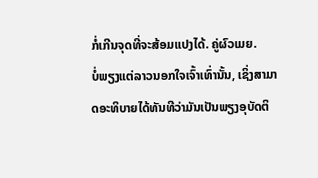ກໍ່ເກີນຈຸດທີ່ຈະສ້ອມແປງໄດ້. ຄູ່ຜົວເມຍ.
ບໍ່ພຽງແຕ່ລາວນອກໃຈເຈົ້າເທົ່ານັ້ນ, ເຊິ່ງສາມາດອະທິບາຍໄດ້ທັນທີວ່າມັນເປັນພຽງອຸບັດຕິ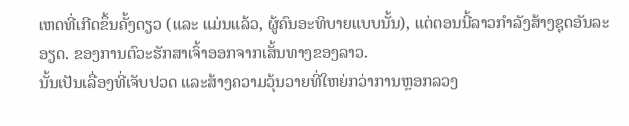ເຫດທີ່ເກີດຂຶ້ນຄັ້ງດຽວ (ແລະ ແມ່ນແລ້ວ, ຜູ້ຄົນອະທິບາຍແບບນັ້ນ), ແຕ່ຕອນນີ້ລາວກຳລັງສ້າງຊຸດອັນລະອຽດ. ຂອງການຕົວະຮັກສາເຈົ້າອອກຈາກເສັ້ນທາງຂອງລາວ.
ນັ້ນເປັນເລື່ອງທີ່ເຈັບປວດ ແລະສ້າງຄວາມວຸ້ນວາຍທີ່ໃຫຍ່ກວ່າການຫຼອກລວງ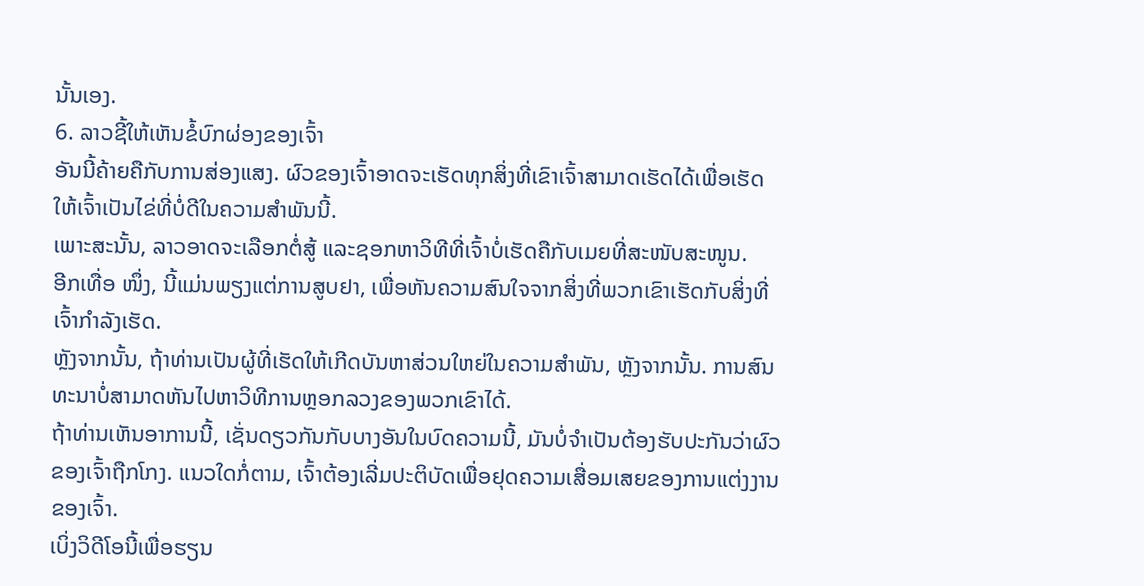ນັ້ນເອງ.
6. ລາວຊີ້ໃຫ້ເຫັນຂໍ້ບົກຜ່ອງຂອງເຈົ້າ
ອັນນີ້ຄ້າຍຄືກັບການສ່ອງແສງ. ຜົວຂອງເຈົ້າອາດຈະເຮັດທຸກສິ່ງທີ່ເຂົາເຈົ້າສາມາດເຮັດໄດ້ເພື່ອເຮັດໃຫ້ເຈົ້າເປັນໄຂ່ທີ່ບໍ່ດີໃນຄວາມສຳພັນນີ້.
ເພາະສະນັ້ນ, ລາວອາດຈະເລືອກຕໍ່ສູ້ ແລະຊອກຫາວິທີທີ່ເຈົ້າບໍ່ເຮັດຄືກັບເມຍທີ່ສະໜັບສະໜູນ.
ອີກເທື່ອ ໜຶ່ງ, ນີ້ແມ່ນພຽງແຕ່ການສູບຢາ, ເພື່ອຫັນຄວາມສົນໃຈຈາກສິ່ງທີ່ພວກເຂົາເຮັດກັບສິ່ງທີ່ເຈົ້າກໍາລັງເຮັດ.
ຫຼັງຈາກນັ້ນ, ຖ້າທ່ານເປັນຜູ້ທີ່ເຮັດໃຫ້ເກີດບັນຫາສ່ວນໃຫຍ່ໃນຄວາມສໍາພັນ, ຫຼັງຈາກນັ້ນ. ການສົນທະນາບໍ່ສາມາດຫັນໄປຫາວິທີການຫຼອກລວງຂອງພວກເຂົາໄດ້.
ຖ້າທ່ານເຫັນອາການນີ້, ເຊັ່ນດຽວກັນກັບບາງອັນໃນບົດຄວາມນີ້, ມັນບໍ່ຈໍາເປັນຕ້ອງຮັບປະກັນວ່າຜົວຂອງເຈົ້າຖືກໂກງ. ແນວໃດກໍ່ຕາມ, ເຈົ້າຕ້ອງເລີ່ມປະຕິບັດເພື່ອຢຸດຄວາມເສື່ອມເສຍຂອງການແຕ່ງງານຂອງເຈົ້າ.
ເບິ່ງວິດີໂອນີ້ເພື່ອຮຽນ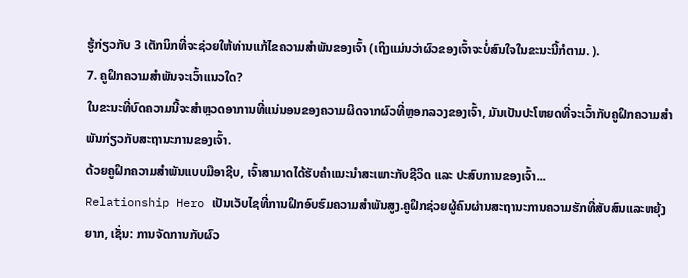ຮູ້ກ່ຽວກັບ 3 ເຕັກນິກທີ່ຈະຊ່ວຍໃຫ້ທ່ານແກ້ໄຂຄວາມສໍາພັນຂອງເຈົ້າ (ເຖິງແມ່ນວ່າຜົວຂອງເຈົ້າຈະບໍ່ສົນໃຈໃນຂະນະນີ້ກໍຕາມ. ).
7. ຄູຝຶກຄວາມສຳພັນຈະເວົ້າແນວໃດ?
ໃນຂະນະທີ່ບົດຄວາມນີ້ຈະສຳຫຼວດອາການທີ່ແນ່ນອນຂອງຄວາມຜິດຈາກຜົວທີ່ຫຼອກລວງຂອງເຈົ້າ, ມັນເປັນປະໂຫຍດທີ່ຈະເວົ້າກັບຄູຝຶກຄວາມສຳພັນກ່ຽວກັບສະຖານະການຂອງເຈົ້າ.
ດ້ວຍຄູຝຶກຄວາມສຳພັນແບບມືອາຊີບ, ເຈົ້າສາມາດໄດ້ຮັບຄຳແນະນຳສະເພາະກັບຊີວິດ ແລະ ປະສົບການຂອງເຈົ້າ...
Relationship Hero ເປັນເວັບໄຊທີ່ການຝຶກອົບຮົມຄວາມສໍາພັນສູງ.ຄູຝຶກຊ່ວຍຜູ້ຄົນຜ່ານສະຖານະການຄວາມຮັກທີ່ສັບສົນແລະຫຍຸ້ງຍາກ, ເຊັ່ນ: ການຈັດການກັບຜົວ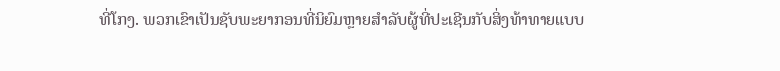ທີ່ໂກງ. ພວກເຂົາເປັນຊັບພະຍາກອນທີ່ນິຍົມຫຼາຍສໍາລັບຜູ້ທີ່ປະເຊີນກັບສິ່ງທ້າທາຍແບບ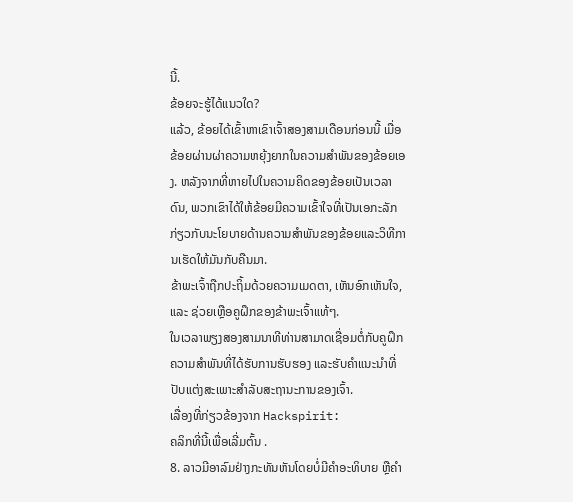ນີ້.
ຂ້ອຍຈະຮູ້ໄດ້ແນວໃດ?
ແລ້ວ, ຂ້ອຍໄດ້ເຂົ້າຫາເຂົາເຈົ້າສອງສາມເດືອນກ່ອນນີ້ ເມື່ອຂ້ອຍຜ່ານຜ່າຄວາມຫຍຸ້ງຍາກໃນຄວາມສຳພັນຂອງຂ້ອຍເອງ. ຫລັງຈາກທີ່ຫາຍໄປໃນຄວາມຄິດຂອງຂ້ອຍເປັນເວລາດົນ, ພວກເຂົາໄດ້ໃຫ້ຂ້ອຍມີຄວາມເຂົ້າໃຈທີ່ເປັນເອກະລັກກ່ຽວກັບນະໂຍບາຍດ້ານຄວາມສໍາພັນຂອງຂ້ອຍແລະວິທີການເຮັດໃຫ້ມັນກັບຄືນມາ.
ຂ້າພະເຈົ້າຖືກປະຖິ້ມດ້ວຍຄວາມເມດຕາ, ເຫັນອົກເຫັນໃຈ, ແລະ ຊ່ວຍເຫຼືອຄູຝຶກຂອງຂ້າພະເຈົ້າແທ້ໆ.
ໃນເວລາພຽງສອງສາມນາທີທ່ານສາມາດເຊື່ອມຕໍ່ກັບຄູຝຶກຄວາມສຳພັນທີ່ໄດ້ຮັບການຮັບຮອງ ແລະຮັບຄຳແນະນຳທີ່ປັບແຕ່ງສະເພາະສຳລັບສະຖານະການຂອງເຈົ້າ.
ເລື່ອງທີ່ກ່ຽວຂ້ອງຈາກ Hackspirit:
ຄລິກທີ່ນີ້ເພື່ອເລີ່ມຕົ້ນ .
8. ລາວມີອາລົມຢ່າງກະທັນຫັນໂດຍບໍ່ມີຄຳອະທິບາຍ ຫຼືຄຳ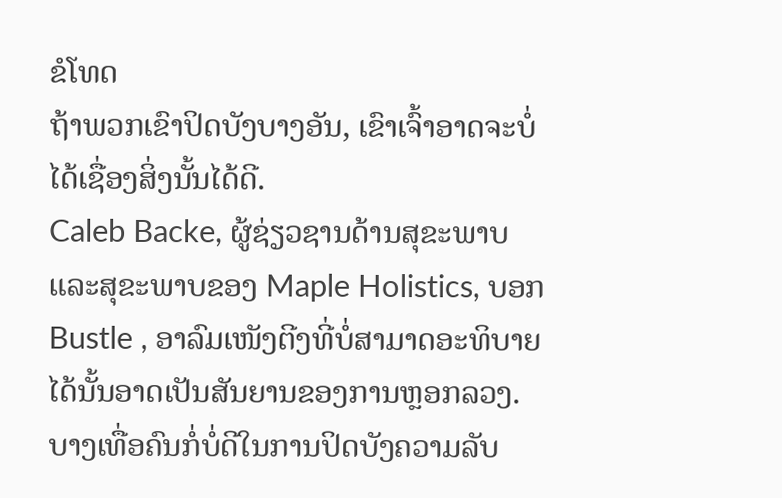ຂໍໂທດ
ຖ້າພວກເຂົາປິດບັງບາງອັນ, ເຂົາເຈົ້າອາດຈະບໍ່ໄດ້ເຊື່ອງສິ່ງນັ້ນໄດ້ດີ.
Caleb Backe, ຜູ້ຊ່ຽວຊານດ້ານສຸຂະພາບ ແລະສຸຂະພາບຂອງ Maple Holistics, ບອກ Bustle , ອາລົມເໜັງຕີງທີ່ບໍ່ສາມາດອະທິບາຍໄດ້ນັ້ນອາດເປັນສັນຍານຂອງການຫຼອກລວງ.
ບາງເທື່ອຄົນກໍ່ບໍ່ດີໃນການປິດບັງຄວາມລັບ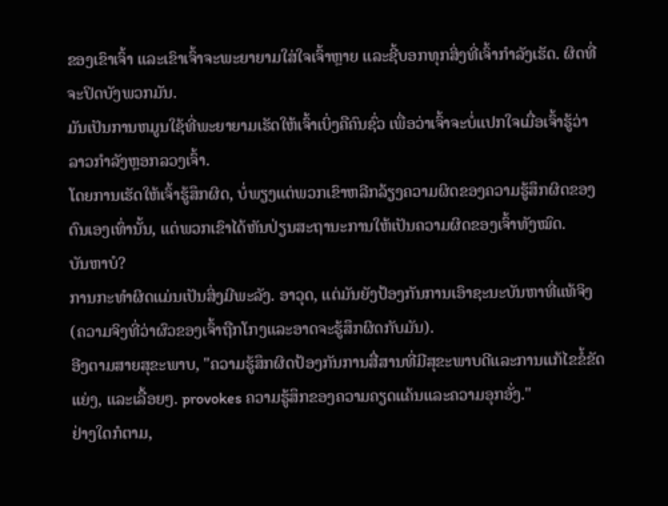ຂອງເຂົາເຈົ້າ ແລະເຂົາເຈົ້າຈະພະຍາຍາມໃສ່ໃຈເຈົ້າຫຼາຍ ແລະຊີ້ບອກທຸກສິ່ງທີ່ເຈົ້າກຳລັງເຮັດ. ຜິດທີ່ຈະປິດບັງພວກມັນ.
ມັນເປັນການຫມູນໃຊ້ທີ່ພະຍາຍາມເຮັດໃຫ້ເຈົ້າເບິ່ງຄືຄົນຊົ່ວ ເພື່ອວ່າເຈົ້າຈະບໍ່ແປກໃຈເມື່ອເຈົ້າຮູ້ວ່າລາວກຳລັງຫຼອກລວງເຈົ້າ.
ໂດຍການເຮັດໃຫ້ເຈົ້າຮູ້ສຶກຜິດ, ບໍ່ພຽງແຕ່ພວກເຂົາຫລີກລ້ຽງຄວາມຜິດຂອງຄວາມຮູ້ສຶກຜິດຂອງຕົນເອງເທົ່ານັ້ນ, ແຕ່ພວກເຂົາໄດ້ຫັນປ່ຽນສະຖານະການໃຫ້ເປັນຄວາມຜິດຂອງເຈົ້າທັງໝົດ.
ບັນຫາບໍ?
ການກະທຳຜິດແມ່ນເປັນສິ່ງມີພະລັງ. ອາວຸດ, ແຕ່ມັນຍັງປ້ອງກັນການເອົາຊະນະບັນຫາທີ່ແທ້ຈິງ (ຄວາມຈິງທີ່ວ່າຜົວຂອງເຈົ້າຖືກໂກງແລະອາດຈະຮູ້ສຶກຜິດກັບມັນ).
ອີງຕາມສາຍສຸຂະພາບ, "ຄວາມຮູ້ສຶກຜິດປ້ອງກັນການສື່ສານທີ່ມີສຸຂະພາບດີແລະການແກ້ໄຂຂໍ້ຂັດແຍ່ງ, ແລະເລື້ອຍໆ. provokes ຄວາມຮູ້ສຶກຂອງຄວາມຄຽດແຄ້ນແລະຄວາມອຸກອັ່ງ."
ຢ່າງໃດກໍຕາມ,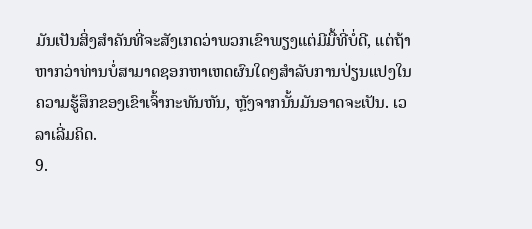ມັນເປັນສິ່ງສໍາຄັນທີ່ຈະສັງເກດວ່າພວກເຂົາພຽງແຕ່ມີມື້ທີ່ບໍ່ດີ, ແຕ່ຖ້າຫາກວ່າທ່ານບໍ່ສາມາດຊອກຫາເຫດຜົນໃດໆສໍາລັບການປ່ຽນແປງໃນຄວາມຮູ້ສຶກຂອງເຂົາເຈົ້າກະທັນຫັນ, ຫຼັງຈາກນັ້ນມັນອາດຈະເປັນ. ເວລາເລີ່ມຄິດ.
9.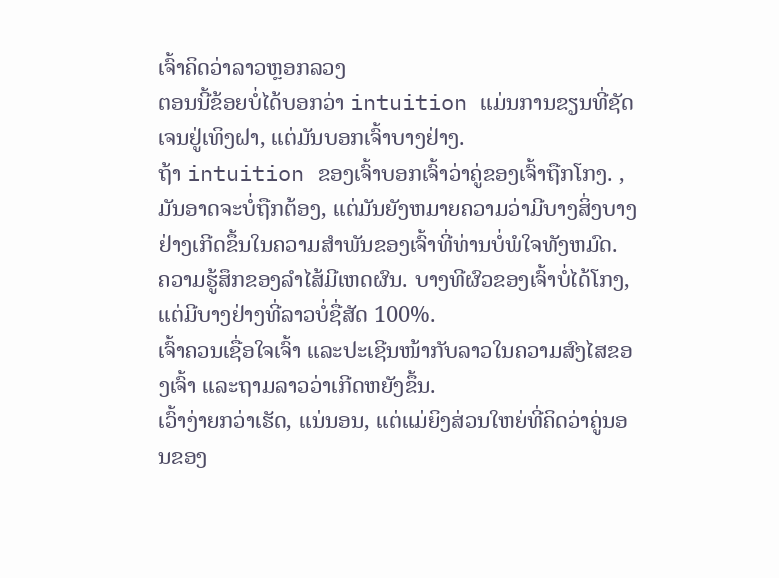ເຈົ້າຄິດວ່າລາວຫຼອກລວງ
ຕອນນີ້ຂ້ອຍບໍ່ໄດ້ບອກວ່າ intuition ແມ່ນການຂຽນທີ່ຊັດເຈນຢູ່ເທິງຝາ, ແຕ່ມັນບອກເຈົ້າບາງຢ່າງ.
ຖ້າ intuition ຂອງເຈົ້າບອກເຈົ້າວ່າຄູ່ຂອງເຈົ້າຖືກໂກງ. , ມັນອາດຈະບໍ່ຖືກຕ້ອງ, ແຕ່ມັນຍັງຫມາຍຄວາມວ່າມີບາງສິ່ງບາງຢ່າງເກີດຂຶ້ນໃນຄວາມສໍາພັນຂອງເຈົ້າທີ່ທ່ານບໍ່ພໍໃຈທັງຫມົດ.
ຄວາມຮູ້ສຶກຂອງລໍາໄສ້ມີເຫດຜົນ. ບາງທີຜົວຂອງເຈົ້າບໍ່ໄດ້ໂກງ, ແຕ່ມີບາງຢ່າງທີ່ລາວບໍ່ຊື່ສັດ 100%.
ເຈົ້າຄວນເຊື່ອໃຈເຈົ້າ ແລະປະເຊີນໜ້າກັບລາວໃນຄວາມສົງໄສຂອງເຈົ້າ ແລະຖາມລາວວ່າເກີດຫຍັງຂຶ້ນ.
ເວົ້າງ່າຍກວ່າເຮັດ, ແນ່ນອນ, ແຕ່ແມ່ຍິງສ່ວນໃຫຍ່ທີ່ຄິດວ່າຄູ່ນອນຂອງ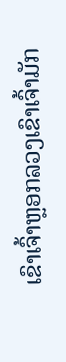ເຂົາເຈົ້າຫຼອກລວງເຂົາເຈົ້າມັກ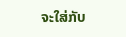ຈະໃສ່ກັບ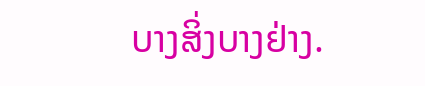ບາງສິ່ງບາງຢ່າງ.